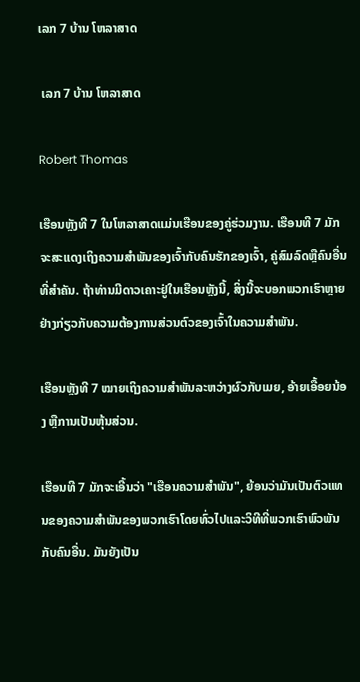ເລກ 7 ບ້ານ ໂຫລາສາດ

 ເລກ 7 ບ້ານ ໂຫລາສາດ

Robert Thomas

ເຮືອນຫຼັງທີ 7 ໃນໂຫລາສາດແມ່ນເຮືອນຂອງຄູ່ຮ່ວມງານ. ເຮືອນທີ 7 ມັກຈະສະແດງເຖິງຄວາມສໍາພັນຂອງເຈົ້າກັບຄົນຮັກຂອງເຈົ້າ, ຄູ່ສົມລົດຫຼືຄົນອື່ນທີ່ສໍາຄັນ. ຖ້າທ່ານມີດາວເຄາະຢູ່ໃນເຮືອນຫຼັງນີ້, ສິ່ງນີ້ຈະບອກພວກເຮົາຫຼາຍຢ່າງກ່ຽວກັບຄວາມຕ້ອງການສ່ວນຕົວຂອງເຈົ້າໃນຄວາມສຳພັນ.

ເຮືອນຫຼັງທີ 7 ໝາຍເຖິງຄວາມສຳພັນລະຫວ່າງຜົວກັບເມຍ, ອ້າຍເອື້ອຍນ້ອງ ຫຼືການເປັນຫຸ້ນສ່ວນ.

ເຮືອນທີ 7 ມັກຈະເອີ້ນວ່າ "ເຮືອນຄວາມສໍາພັນ", ຍ້ອນວ່າມັນເປັນຕົວແທນຂອງຄວາມສໍາພັນຂອງພວກເຮົາໂດຍທົ່ວໄປແລະວິທີທີ່ພວກເຮົາພົວພັນກັບຄົນອື່ນ. ມັນຍັງເປັນ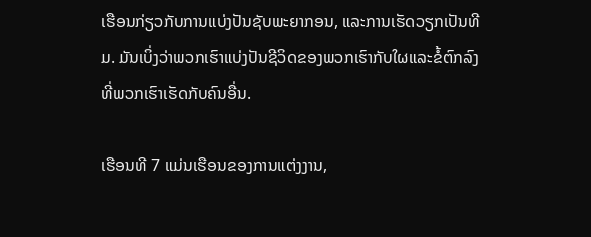ເຮືອນກ່ຽວກັບການແບ່ງປັນຊັບພະຍາກອນ, ແລະການເຮັດວຽກເປັນທີມ. ມັນເບິ່ງວ່າພວກເຮົາແບ່ງປັນຊີວິດຂອງພວກເຮົາກັບໃຜແລະຂໍ້ຕົກລົງທີ່ພວກເຮົາເຮັດກັບຄົນອື່ນ.

ເຮືອນທີ 7 ແມ່ນເຮືອນຂອງການແຕ່ງງານ,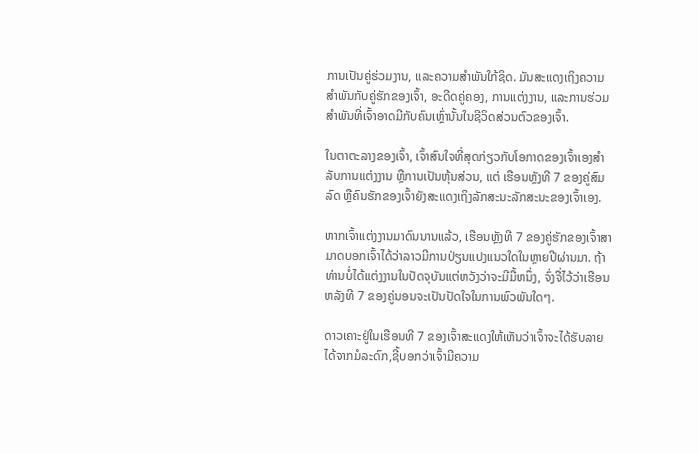ການເປັນຄູ່ຮ່ວມງານ, ແລະຄວາມສໍາພັນໃກ້ຊິດ. ມັນສະແດງເຖິງຄວາມສຳພັນກັບຄູ່ຮັກຂອງເຈົ້າ, ອະດີດຄູ່ຄອງ, ການແຕ່ງງານ, ແລະການຮ່ວມສຳພັນທີ່ເຈົ້າອາດມີກັບຄົນເຫຼົ່ານັ້ນໃນຊີວິດສ່ວນຕົວຂອງເຈົ້າ.

ໃນຕາຕະລາງຂອງເຈົ້າ, ເຈົ້າສົນໃຈທີ່ສຸດກ່ຽວກັບໂອກາດຂອງເຈົ້າເອງສຳລັບການແຕ່ງງານ ຫຼືການເປັນຫຸ້ນສ່ວນ, ແຕ່ ເຮືອນຫຼັງທີ 7 ຂອງຄູ່ສົມລົດ ຫຼືຄົນຮັກຂອງເຈົ້າຍັງສະແດງເຖິງລັກສະນະລັກສະນະຂອງເຈົ້າເອງ.

ຫາກເຈົ້າແຕ່ງງານມາດົນນານແລ້ວ, ເຮືອນຫຼັງທີ 7 ຂອງຄູ່ຮັກຂອງເຈົ້າສາມາດບອກເຈົ້າໄດ້ວ່າລາວມີການປ່ຽນແປງແນວໃດໃນຫຼາຍປີຜ່ານມາ. ຖ້າທ່ານບໍ່ໄດ້ແຕ່ງງານໃນປັດຈຸບັນແຕ່ຫວັງວ່າຈະມີມື້ຫນຶ່ງ, ຈົ່ງຈື່ໄວ້ວ່າເຮືອນຫລັງທີ 7 ຂອງຄູ່ນອນຈະເປັນປັດໃຈໃນການພົວພັນໃດໆ.

ດາວເຄາະຢູ່ໃນເຮືອນທີ 7 ຂອງເຈົ້າສະແດງໃຫ້ເຫັນວ່າເຈົ້າຈະໄດ້ຮັບລາຍໄດ້ຈາກມໍລະດົກ,ຊີ້ບອກວ່າເຈົ້າມີຄວາມ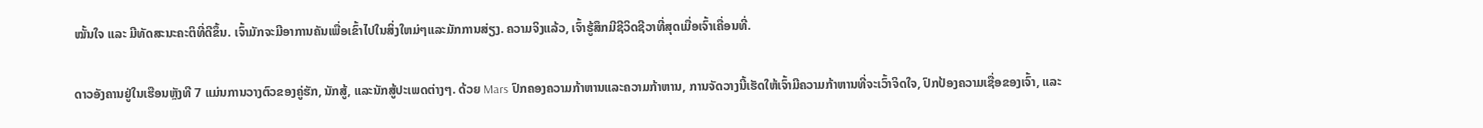ໝັ້ນໃຈ ແລະ ມີທັດສະນະຄະຕິທີ່ດີຂຶ້ນ. ເຈົ້າມັກຈະມີອາການຄັນເພື່ອເຂົ້າໄປໃນສິ່ງໃຫມ່ໆແລະມັກການສ່ຽງ. ຄວາມຈິງແລ້ວ, ເຈົ້າຮູ້ສຶກມີຊີວິດຊີວາທີ່ສຸດເມື່ອເຈົ້າເຄື່ອນທີ່.

ດາວອັງຄານຢູ່ໃນເຮືອນຫຼັງທີ 7 ແມ່ນການວາງຕົວຂອງຄູ່ຮັກ, ນັກສູ້, ແລະນັກສູ້ປະເພດຕ່າງໆ. ດ້ວຍ Mars ປົກຄອງຄວາມກ້າຫານແລະຄວາມກ້າຫານ, ການຈັດວາງນີ້ເຮັດໃຫ້ເຈົ້າມີຄວາມກ້າຫານທີ່ຈະເວົ້າຈິດໃຈ, ປົກປ້ອງຄວາມເຊື່ອຂອງເຈົ້າ, ແລະ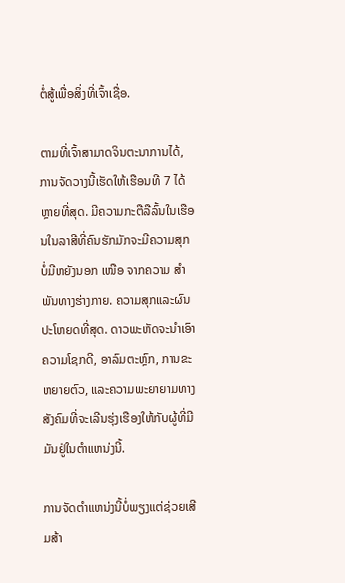ຕໍ່ສູ້ເພື່ອສິ່ງທີ່ເຈົ້າເຊື່ອ.

ຕາມທີ່ເຈົ້າສາມາດຈິນຕະນາການໄດ້, ການຈັດວາງນີ້ເຮັດໃຫ້ເຮືອນທີ 7 ໄດ້ຫຼາຍທີ່ສຸດ. ມີຄວາມກະຕືລືລົ້ນໃນເຮືອນໃນລາສີທີ່ຄົນຮັກມັກຈະມີຄວາມສຸກບໍ່ມີຫຍັງນອກ ເໜືອ ຈາກຄວາມ ສຳ ພັນທາງຮ່າງກາຍ. ຄວາມສຸກແລະຜົນປະໂຫຍດທີ່ສຸດ. ດາວພະຫັດຈະນໍາເອົາຄວາມໂຊກດີ, ອາລົມຕະຫຼົກ, ການຂະຫຍາຍຕົວ, ແລະຄວາມພະຍາຍາມທາງສັງຄົມທີ່ຈະເລີນຮຸ່ງເຮືອງໃຫ້ກັບຜູ້ທີ່ມີມັນຢູ່ໃນຕໍາແຫນ່ງນີ້.

ການຈັດຕໍາແຫນ່ງນີ້ບໍ່ພຽງແຕ່ຊ່ວຍເສີມສ້າ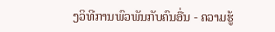ງວິທີການພົວພັນກັບຄົນອື່ນ - ຄວາມຮູ້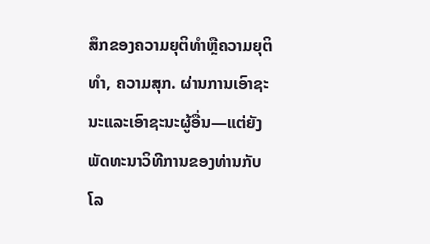ສຶກຂອງຄວາມຍຸຕິທໍາຫຼືຄວາມຍຸຕິທໍາ, ຄວາມສຸກ. ຜ່ານການເອົາຊະນະແລະເອົາຊະນະຜູ້ອື່ນ—ແຕ່ຍັງພັດທະນາວິທີການຂອງທ່ານກັບໂລ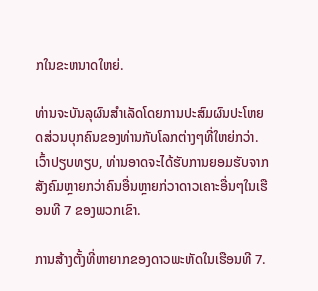ກໃນຂະຫນາດໃຫຍ່.

ທ່ານຈະບັນລຸຜົນສໍາເລັດໂດຍການປະສົມຜົນປະໂຫຍດສ່ວນບຸກຄົນຂອງທ່ານກັບໂລກຕ່າງໆທີ່ໃຫຍ່ກວ່າ. ເວົ້າປຽບທຽບ, ທ່ານອາດຈະໄດ້ຮັບການຍອມຮັບຈາກສັງຄົມຫຼາຍກວ່າຄົນອື່ນຫຼາຍກ່ວາດາວເຄາະອື່ນໆໃນເຮືອນທີ 7 ຂອງພວກເຂົາ.

ການສ້າງຕັ້ງທີ່ຫາຍາກຂອງດາວພະຫັດໃນເຮືອນທີ 7.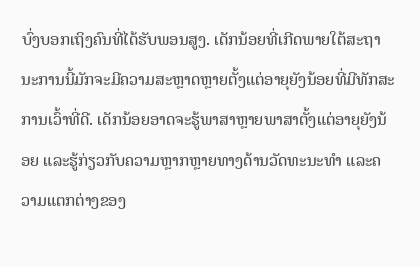ບົ່ງບອກເຖິງຄົນທີ່ໄດ້ຮັບພອນສູງ. ເດັກນ້ອຍທີ່ເກີດພາຍໃຕ້ສະຖານະການນີ້ມັກຈະມີຄວາມສະຫຼາດຫຼາຍຕັ້ງແຕ່ອາຍຸຍັງນ້ອຍທີ່ມີທັກສະການເວົ້າທີ່ດີ. ເດັກນ້ອຍອາດຈະຮູ້ພາສາຫຼາຍພາສາຕັ້ງແຕ່ອາຍຸຍັງນ້ອຍ ແລະຮູ້ກ່ຽວກັບຄວາມຫຼາກຫຼາຍທາງດ້ານວັດທະນະທໍາ ແລະຄວາມແຕກຕ່າງຂອງ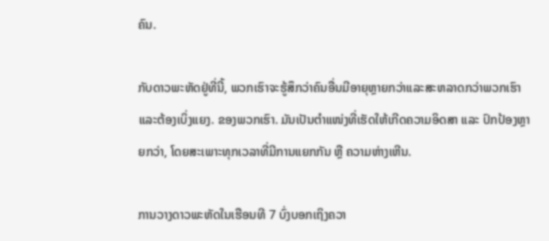ຄົນ.

ກັບດາວພະຫັດຢູ່ທີ່ນີ້, ພວກເຮົາຈະຮູ້ສຶກວ່າຄົນອື່ນມີອາຍຸຫຼາຍກວ່າແລະສະຫລາດກວ່າພວກເຮົາ ແລະຕ້ອງເບິ່ງແຍງ. ຂອງພວກເຮົາ. ມັນເປັນຕໍາແໜ່ງທີ່ເຮັດໃຫ້ເກີດຄວາມອິດສາ ແລະ ປົກປ້ອງຫຼາຍກວ່າ, ໂດຍສະເພາະທຸກເວລາທີ່ມີການແຍກກັນ ຫຼື ຄວາມຫ່າງເຫີນ.

ການວາງດາວພະຫັດໃນເຮືອນທີ 7 ບົ່ງບອກເຖິງຄວາ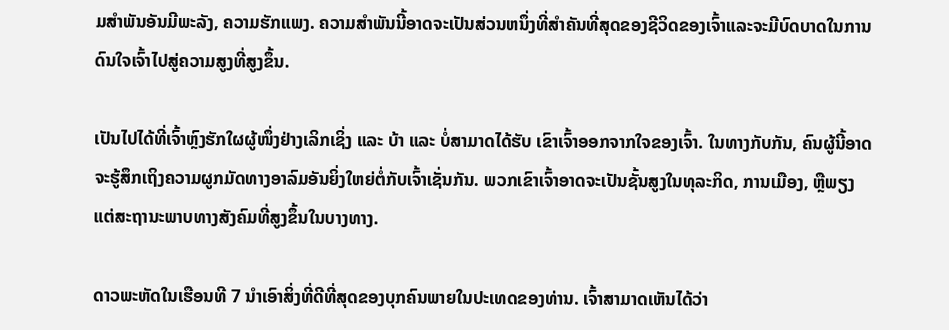ມສຳພັນອັນມີພະລັງ, ຄວາມຮັກແພງ. ຄວາມສໍາພັນນີ້ອາດຈະເປັນສ່ວນຫນຶ່ງທີ່ສໍາຄັນທີ່ສຸດຂອງຊີວິດຂອງເຈົ້າແລະຈະມີບົດບາດໃນການດົນໃຈເຈົ້າໄປສູ່ຄວາມສູງທີ່ສູງຂຶ້ນ.

ເປັນໄປໄດ້ທີ່ເຈົ້າຫຼົງຮັກໃຜຜູ້ໜຶ່ງຢ່າງເລິກເຊິ່ງ ແລະ ບ້າ ແລະ ບໍ່ສາມາດໄດ້ຮັບ ເຂົາເຈົ້າອອກຈາກໃຈຂອງເຈົ້າ. ໃນທາງກັບກັນ, ຄົນຜູ້ນີ້ອາດຈະຮູ້ສຶກເຖິງຄວາມຜູກມັດທາງອາລົມອັນຍິ່ງໃຫຍ່ຕໍ່ກັບເຈົ້າເຊັ່ນກັນ. ພວກເຂົາເຈົ້າອາດຈະເປັນຊັ້ນສູງໃນທຸລະກິດ, ການເມືອງ, ຫຼືພຽງແຕ່ສະຖານະພາບທາງສັງຄົມທີ່ສູງຂຶ້ນໃນບາງທາງ.

ດາວພະຫັດໃນເຮືອນທີ 7 ນໍາເອົາສິ່ງທີ່ດີທີ່ສຸດຂອງບຸກຄົນພາຍໃນປະເທດຂອງທ່ານ. ເຈົ້າສາມາດເຫັນໄດ້ວ່າ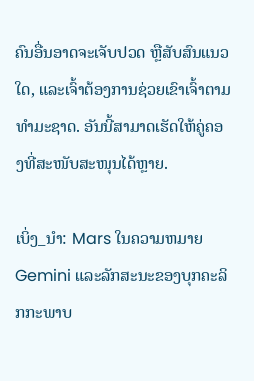ຄົນອື່ນອາດຈະເຈັບປວດ ຫຼືສັບສົນແນວໃດ, ແລະເຈົ້າຕ້ອງການຊ່ວຍເຂົາເຈົ້າຕາມທໍາມະຊາດ. ອັນນີ້ສາມາດເຮັດໃຫ້ຄູ່ຄອງທີ່ສະໜັບສະໜຸນໄດ້ຫຼາຍ.

ເບິ່ງ_ນຳ: Mars ໃນຄວາມຫມາຍ Gemini ແລະລັກສະນະຂອງບຸກຄະລິກກະພາບ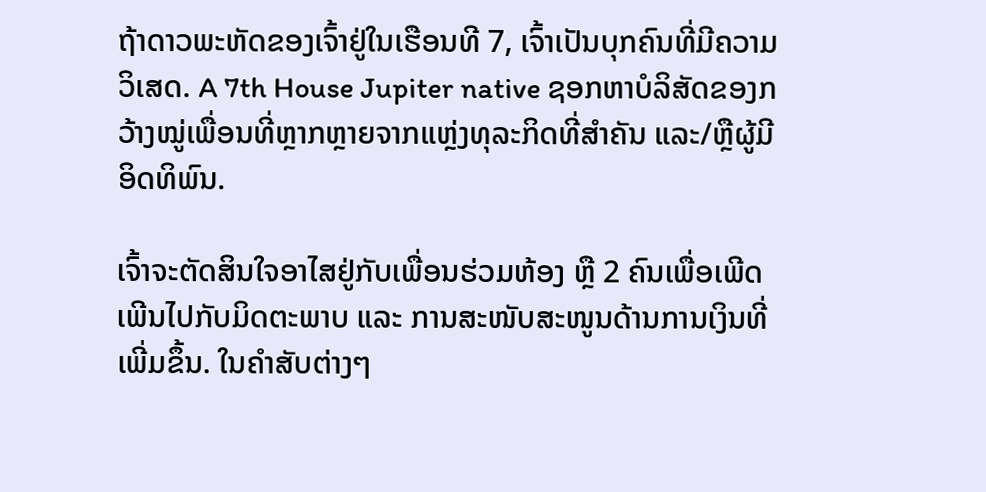ຖ້າດາວພະຫັດຂອງເຈົ້າຢູ່ໃນເຮືອນທີ 7, ເຈົ້າເປັນບຸກຄົນທີ່ມີຄວາມວິເສດ. A 7th House Jupiter native ຊອກຫາບໍລິສັດຂອງກວ້າງໝູ່ເພື່ອນທີ່ຫຼາກຫຼາຍຈາກແຫຼ່ງທຸລະກິດທີ່ສຳຄັນ ແລະ/ຫຼືຜູ້ມີອິດທິພົນ.

ເຈົ້າຈະຕັດສິນໃຈອາໄສຢູ່ກັບເພື່ອນຮ່ວມຫ້ອງ ຫຼື 2 ຄົນເພື່ອເພີດເພີນໄປກັບມິດຕະພາບ ແລະ ການສະໜັບສະໜູນດ້ານການເງິນທີ່ເພີ່ມຂຶ້ນ. ໃນຄໍາສັບຕ່າງໆ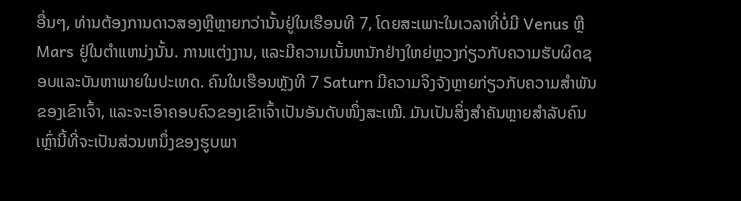ອື່ນໆ, ທ່ານຕ້ອງການດາວສອງຫຼືຫຼາຍກວ່ານັ້ນຢູ່ໃນເຮືອນທີ 7, ໂດຍສະເພາະໃນເວລາທີ່ບໍ່ມີ Venus ຫຼື Mars ຢູ່ໃນຕໍາແຫນ່ງນັ້ນ. ການແຕ່ງງານ, ແລະມີຄວາມເນັ້ນຫນັກຢ່າງໃຫຍ່ຫຼວງກ່ຽວກັບຄວາມຮັບຜິດຊອບແລະບັນຫາພາຍໃນປະເທດ. ຄົນໃນເຮືອນຫຼັງທີ 7 Saturn ມີຄວາມຈິງຈັງຫຼາຍກ່ຽວກັບຄວາມສຳພັນຂອງເຂົາເຈົ້າ, ແລະຈະເອົາຄອບຄົວຂອງເຂົາເຈົ້າເປັນອັນດັບໜຶ່ງສະເໝີ. ມັນເປັນສິ່ງສໍາຄັນຫຼາຍສໍາລັບຄົນເຫຼົ່ານີ້ທີ່ຈະເປັນສ່ວນຫນຶ່ງຂອງຮູບພາ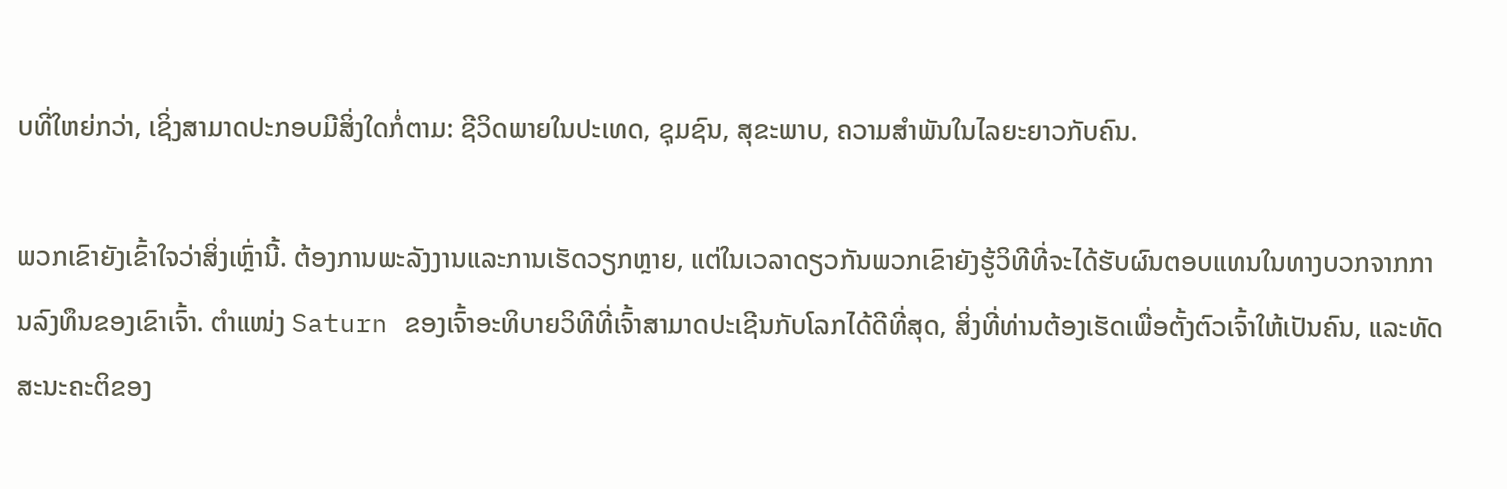ບທີ່ໃຫຍ່ກວ່າ, ເຊິ່ງສາມາດປະກອບມີສິ່ງໃດກໍ່ຕາມ: ຊີວິດພາຍໃນປະເທດ, ຊຸມຊົນ, ສຸຂະພາບ, ຄວາມສໍາພັນໃນໄລຍະຍາວກັບຄົນ.

ພວກເຂົາຍັງເຂົ້າໃຈວ່າສິ່ງເຫຼົ່ານີ້. ຕ້ອງການພະລັງງານແລະການເຮັດວຽກຫຼາຍ, ແຕ່ໃນເວລາດຽວກັນພວກເຂົາຍັງຮູ້ວິທີທີ່ຈະໄດ້ຮັບຜົນຕອບແທນໃນທາງບວກຈາກການລົງທຶນຂອງເຂົາເຈົ້າ. ຕຳແໜ່ງ Saturn ຂອງເຈົ້າອະທິບາຍວິທີທີ່ເຈົ້າສາມາດປະເຊີນກັບໂລກໄດ້ດີທີ່ສຸດ, ສິ່ງທີ່ທ່ານຕ້ອງເຮັດເພື່ອຕັ້ງຕົວເຈົ້າໃຫ້ເປັນຄົນ, ແລະທັດສະນະຄະຕິຂອງ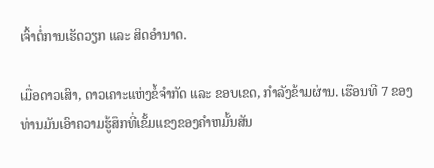ເຈົ້າຕໍ່ການເຮັດວຽກ ແລະ ສິດອຳນາດ.

ເມື່ອດາວເສົາ, ດາວເຄາະແຫ່ງຂໍ້ຈຳກັດ ແລະ ຂອບເຂດ, ກໍາລັງຂ້າມຜ່ານ. ເຮືອນທີ 7 ຂອງທ່ານມັນເອົາຄວາມຮູ້ສຶກທີ່ເຂັ້ມແຂງຂອງຄໍາຫມັ້ນສັນ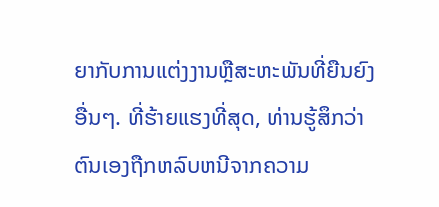ຍາກັບການແຕ່ງງານຫຼືສະຫະພັນທີ່ຍືນຍົງອື່ນໆ. ທີ່ຮ້າຍແຮງທີ່ສຸດ, ທ່ານຮູ້ສຶກວ່າຕົນເອງຖືກຫລົບຫນີຈາກຄວາມ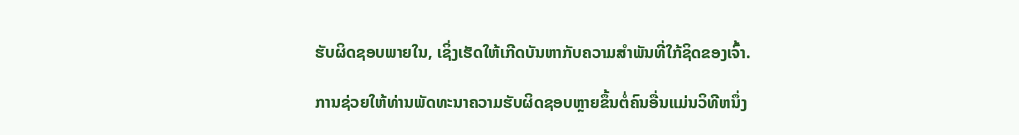ຮັບຜິດຊອບພາຍໃນ, ເຊິ່ງເຮັດໃຫ້ເກີດບັນຫາກັບຄວາມສໍາພັນທີ່ໃກ້ຊິດຂອງເຈົ້າ.

ການຊ່ວຍໃຫ້ທ່ານພັດທະນາຄວາມຮັບຜິດຊອບຫຼາຍຂຶ້ນຕໍ່ຄົນອື່ນແມ່ນວິທີຫນຶ່ງ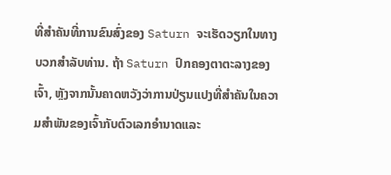ທີ່ສໍາຄັນທີ່ການຂົນສົ່ງຂອງ Saturn ຈະເຮັດວຽກໃນທາງບວກສໍາລັບທ່ານ. ຖ້າ Saturn ປົກຄອງຕາຕະລາງຂອງເຈົ້າ, ຫຼັງຈາກນັ້ນຄາດຫວັງວ່າການປ່ຽນແປງທີ່ສໍາຄັນໃນຄວາມສໍາພັນຂອງເຈົ້າກັບຕົວເລກອໍານາດແລະ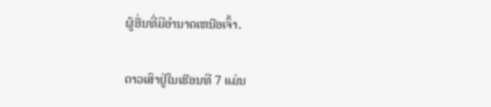ຜູ້ອື່ນທີ່ມີອໍານາດເຫນືອເຈົ້າ.

ດາວເສົາຢູ່ໃນເຮືອນທີ 7 ແມ່ນ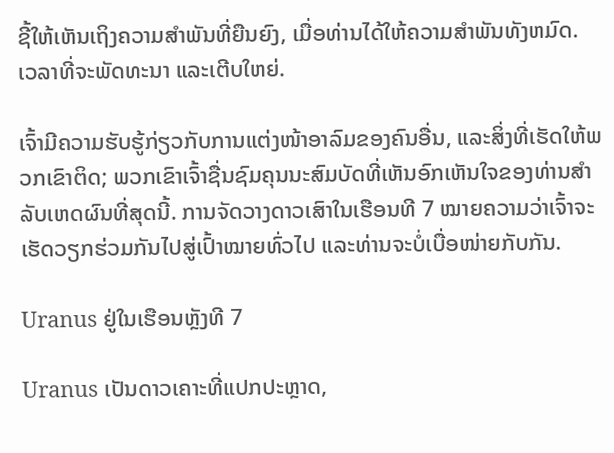ຊີ້ໃຫ້ເຫັນເຖິງຄວາມສໍາພັນທີ່ຍືນຍົງ, ເມື່ອທ່ານໄດ້ໃຫ້ຄວາມສໍາພັນທັງຫມົດ. ເວລາທີ່ຈະພັດທະນາ ແລະເຕີບໃຫຍ່.

ເຈົ້າມີຄວາມຮັບຮູ້ກ່ຽວກັບການແຕ່ງໜ້າອາລົມຂອງຄົນອື່ນ, ແລະສິ່ງທີ່ເຮັດໃຫ້ພວກເຂົາຕິດ; ພວກເຂົາເຈົ້າຊື່ນຊົມຄຸນນະສົມບັດທີ່ເຫັນອົກເຫັນໃຈຂອງທ່ານສໍາລັບເຫດຜົນທີ່ສຸດນີ້. ການຈັດວາງດາວເສົາໃນເຮືອນທີ 7 ໝາຍຄວາມວ່າເຈົ້າຈະເຮັດວຽກຮ່ວມກັນໄປສູ່ເປົ້າໝາຍທົ່ວໄປ ແລະທ່ານຈະບໍ່ເບື່ອໜ່າຍກັບກັນ.

Uranus ຢູ່ໃນເຮືອນຫຼັງທີ 7

Uranus ເປັນດາວເຄາະທີ່ແປກປະຫຼາດ,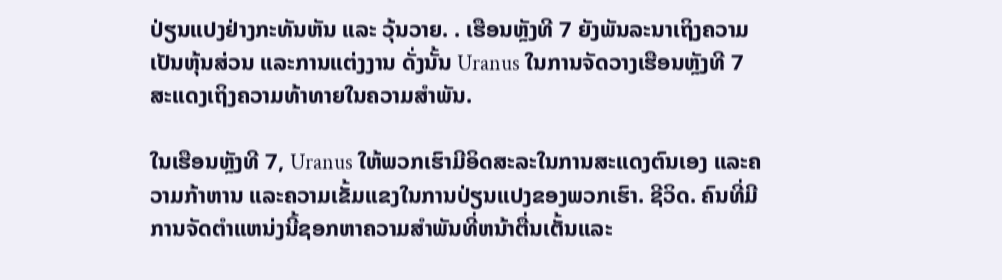ປ່ຽນແປງຢ່າງກະທັນຫັນ ແລະ ວຸ້ນວາຍ. . ເຮືອນຫຼັງທີ 7 ຍັງພັນລະນາເຖິງຄວາມເປັນຫຸ້ນສ່ວນ ແລະການແຕ່ງງານ ດັ່ງນັ້ນ Uranus ໃນການຈັດວາງເຮືອນຫຼັງທີ 7 ສະແດງເຖິງຄວາມທ້າທາຍໃນຄວາມສຳພັນ.

ໃນເຮືອນຫຼັງທີ 7, Uranus ໃຫ້ພວກເຮົາມີອິດສະລະໃນການສະແດງຕົນເອງ ແລະຄວາມກ້າຫານ ແລະຄວາມເຂັ້ມແຂງໃນການປ່ຽນແປງຂອງພວກເຮົາ. ຊີວິດ. ຄົນທີ່ມີການຈັດຕໍາແຫນ່ງນີ້ຊອກຫາຄວາມສໍາພັນທີ່ຫນ້າຕື່ນເຕັ້ນແລະ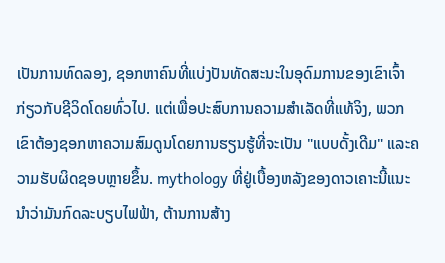ເປັນການທົດລອງ, ຊອກຫາຄົນທີ່ແບ່ງປັນທັດສະນະໃນອຸດົມການຂອງເຂົາເຈົ້າກ່ຽວກັບຊີວິດໂດຍທົ່ວໄປ. ແຕ່ເພື່ອປະສົບການຄວາມສຳເລັດທີ່ແທ້ຈິງ, ພວກເຂົາຕ້ອງຊອກຫາຄວາມສົມດູນໂດຍການຮຽນຮູ້ທີ່ຈະເປັນ "ແບບດັ້ງເດີມ" ແລະຄວາມຮັບຜິດຊອບຫຼາຍຂຶ້ນ. mythology ທີ່ຢູ່ເບື້ອງຫລັງຂອງດາວເຄາະນີ້ແນະນໍາວ່າມັນກົດລະບຽບໄຟຟ້າ, ຕ້ານການສ້າງ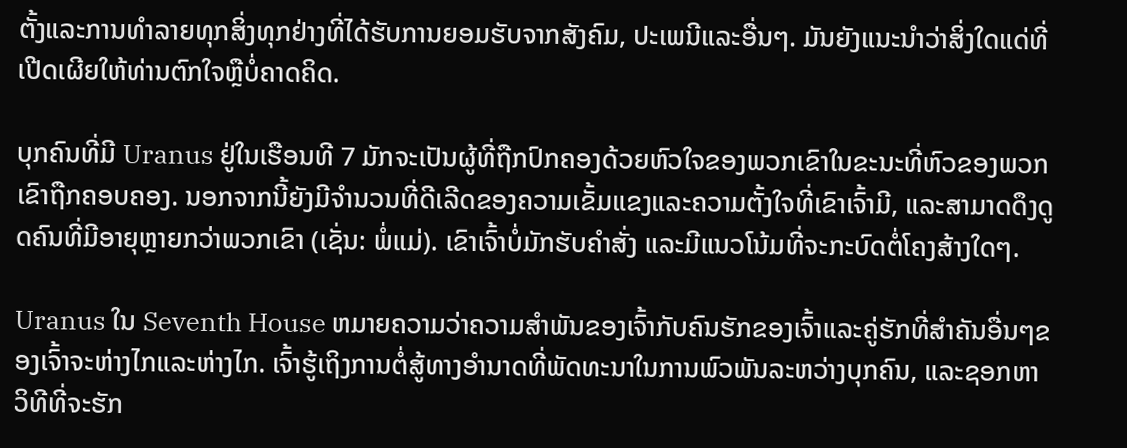ຕັ້ງແລະການທໍາລາຍທຸກສິ່ງທຸກຢ່າງທີ່ໄດ້ຮັບການຍອມຮັບຈາກສັງຄົມ, ປະເພນີແລະອື່ນໆ. ມັນຍັງແນະນໍາວ່າສິ່ງໃດແດ່ທີ່ເປີດເຜີຍໃຫ້ທ່ານຕົກໃຈຫຼືບໍ່ຄາດຄິດ.

ບຸກຄົນທີ່ມີ Uranus ຢູ່ໃນເຮືອນທີ 7 ມັກຈະເປັນຜູ້ທີ່ຖືກປົກຄອງດ້ວຍຫົວໃຈຂອງພວກເຂົາໃນຂະນະທີ່ຫົວຂອງພວກເຂົາຖືກຄອບຄອງ. ນອກຈາກນີ້ຍັງມີຈໍານວນທີ່ດີເລີດຂອງຄວາມເຂັ້ມແຂງແລະຄວາມຕັ້ງໃຈທີ່ເຂົາເຈົ້າມີ, ແລະສາມາດດຶງດູດຄົນທີ່ມີອາຍຸຫຼາຍກວ່າພວກເຂົາ (ເຊັ່ນ: ພໍ່ແມ່). ເຂົາເຈົ້າບໍ່ມັກຮັບຄໍາສັ່ງ ແລະມີແນວໂນ້ມທີ່ຈະກະບົດຕໍ່ໂຄງສ້າງໃດໆ.

Uranus ໃນ Seventh House ຫມາຍຄວາມວ່າຄວາມສໍາພັນຂອງເຈົ້າກັບຄົນຮັກຂອງເຈົ້າແລະຄູ່ຮັກທີ່ສໍາຄັນອື່ນໆຂອງເຈົ້າຈະຫ່າງໄກແລະຫ່າງໄກ. ເຈົ້າຮູ້ເຖິງການຕໍ່ສູ້ທາງອຳນາດທີ່ພັດທະນາໃນການພົວພັນລະຫວ່າງບຸກຄົນ, ແລະຊອກຫາວິທີທີ່ຈະຮັກ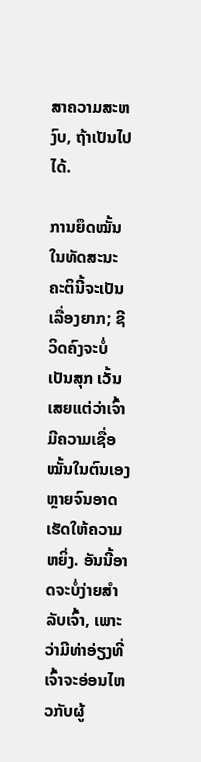ສາຄວາມສະຫງົບ, ຖ້າເປັນໄປໄດ້.

ການຍຶດໝັ້ນໃນທັດສະນະຄະຕິນີ້ຈະເປັນເລື່ອງຍາກ; ຊີວິດຄົງຈະບໍ່ເປັນສຸກ ເວັ້ນເສຍແຕ່ວ່າເຈົ້າມີຄວາມເຊື່ອໝັ້ນໃນຕົນເອງຫຼາຍຈົນອາດເຮັດໃຫ້ຄວາມຫຍິ່ງ. ອັນນີ້ອາດຈະບໍ່ງ່າຍສຳລັບເຈົ້າ, ເພາະວ່າມີທ່າອ່ຽງທີ່ເຈົ້າຈະອ່ອນໄຫວກັບຜູ້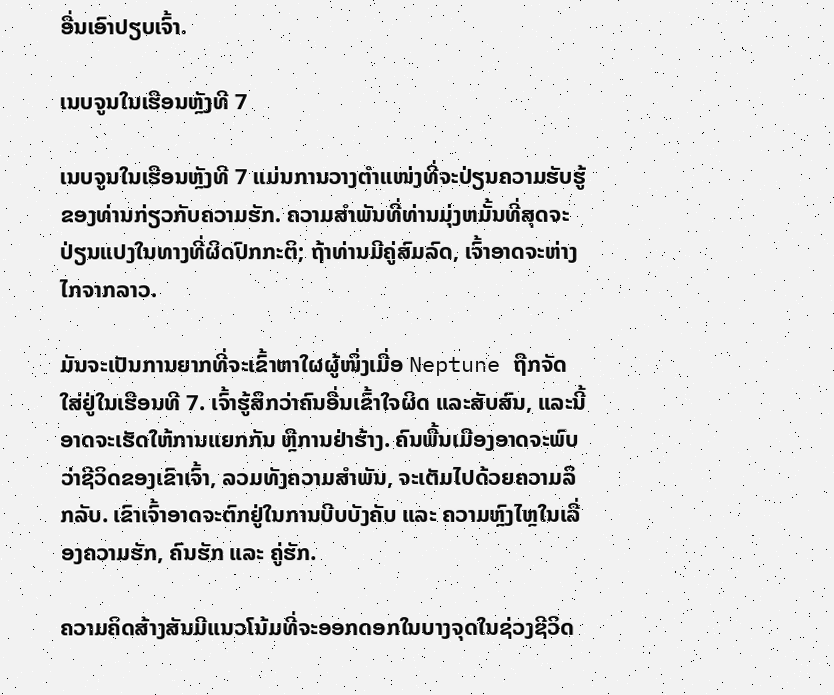ອື່ນເອົາປຽບເຈົ້າ.

ເນບຈູນໃນເຮືອນຫຼັງທີ 7

ເນບຈູນໃນເຮືອນຫຼັງທີ 7 ແມ່ນການວາງຕຳແໜ່ງທີ່ຈະປ່ຽນຄວາມຮັບຮູ້ຂອງທ່ານກ່ຽວກັບຄວາມຮັກ. ຄວາມສໍາພັນທີ່ທ່ານມຸ່ງຫມັ້ນທີ່ສຸດຈະປ່ຽນແປງໃນທາງທີ່ຜິດປົກກະຕິ; ຖ້າທ່ານມີຄູ່ສົມລົດ, ເຈົ້າອາດຈະຫ່າງໄກຈາກລາວ.

ມັນຈະເປັນການຍາກທີ່ຈະເຂົ້າຫາໃຜຜູ້ໜຶ່ງເມື່ອ Neptune ຖືກຈັດໃສ່ຢູ່ໃນເຮືອນທີ 7. ເຈົ້າຮູ້ສຶກວ່າຄົນອື່ນເຂົ້າໃຈຜິດ ແລະສັບສົນ, ແລະນີ້ອາດຈະເຮັດໃຫ້ການແຍກກັນ ຫຼືການຢ່າຮ້າງ. ຄົນພື້ນເມືອງອາດຈະພົບວ່າຊີວິດຂອງເຂົາເຈົ້າ, ລວມທັງຄວາມສໍາພັນ, ຈະເຕັມໄປດ້ວຍຄວາມລຶກລັບ. ເຂົາເຈົ້າອາດຈະຕົກຢູ່ໃນການບີບບັງຄັບ ແລະ ຄວາມຫຼົງໄຫຼໃນເລື່ອງຄວາມຮັກ, ຄົນຮັກ ແລະ ຄູ່ຮັກ.

ຄວາມຄິດສ້າງສັນມີແນວໂນ້ມທີ່ຈະອອກດອກໃນບາງຈຸດໃນຊ່ວງຊີວິດ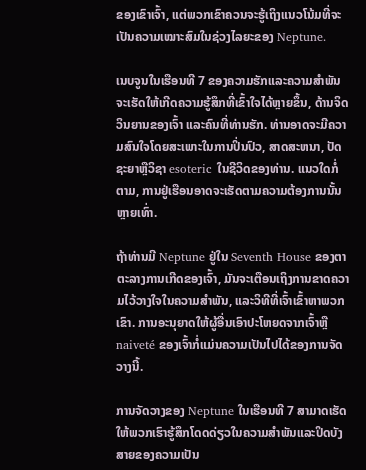ຂອງເຂົາເຈົ້າ, ແຕ່ພວກເຂົາຄວນຈະຮູ້ເຖິງແນວໂນ້ມທີ່ຈະເປັນຄວາມເໝາະສົມໃນຊ່ວງໄລຍະຂອງ Neptune.

ເນບຈູນໃນເຮືອນທີ 7 ຂອງຄວາມຮັກແລະຄວາມສຳພັນຈະເຮັດໃຫ້ເກີດຄວາມຮູ້ສຶກທີ່ເຂົ້າໃຈໄດ້ຫຼາຍຂຶ້ນ, ດ້ານຈິດວິນຍານຂອງເຈົ້າ ແລະຄົນທີ່ທ່ານຮັກ. ທ່ານອາດຈະມີຄວາມສົນໃຈໂດຍສະເພາະໃນການປິ່ນປົວ, ສາດສະຫນາ, ປັດຊະຍາຫຼືວິຊາ esoteric ໃນຊີວິດຂອງທ່ານ. ແນວໃດກໍ່ຕາມ, ການຢູ່ເຮືອນອາດຈະເຮັດຕາມຄວາມຕ້ອງການນັ້ນຫຼາຍເທົ່າ.

ຖ້າທ່ານມີ Neptune ຢູ່ໃນ Seventh House ຂອງຕາຕະລາງການເກີດຂອງເຈົ້າ, ມັນຈະເຕືອນເຖິງການຂາດຄວາມໄວ້ວາງໃຈໃນຄວາມສໍາພັນ, ແລະວິທີທີ່ເຈົ້າເຂົ້າຫາພວກເຂົາ. ການອະນຸຍາດໃຫ້ຜູ້ອື່ນເອົາປະໂຫຍດຈາກເຈົ້າຫຼື naiveté ຂອງເຈົ້າກໍ່ແມ່ນຄວາມເປັນໄປໄດ້ຂອງການຈັດວາງນີ້.

ການຈັດວາງຂອງ Neptune ໃນເຮືອນທີ 7 ສາມາດເຮັດໃຫ້ພວກເຮົາຮູ້ສຶກໂດດດ່ຽວໃນຄວາມສໍາພັນແລະປິດບັງສາຍຂອງຄວາມເປັນ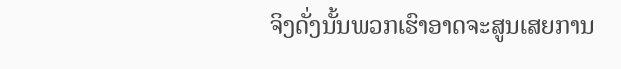ຈິງດັ່ງນັ້ນພວກເຮົາອາດຈະສູນເສຍການ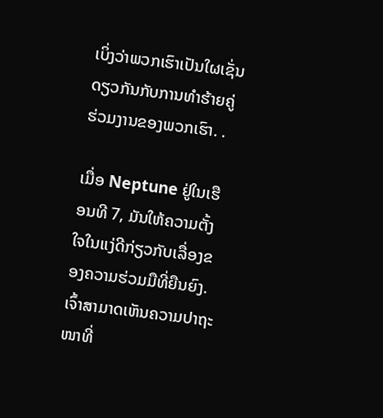ເບິ່ງວ່າພວກເຮົາເປັນໃຜເຊັ່ນດຽວກັນກັບການທໍາຮ້າຍຄູ່ຮ່ວມງານຂອງພວກເຮົາ. .

ເມື່ອ Neptune ຢູ່ໃນເຮືອນທີ 7, ມັນໃຫ້ຄວາມຕັ້ງໃຈໃນແງ່ດີກ່ຽວກັບເລື່ອງຂອງຄວາມຮ່ວມມືທີ່ຍືນຍົງ. ເຈົ້າສາມາດເຫັນຄວາມປາຖະໜາທີ່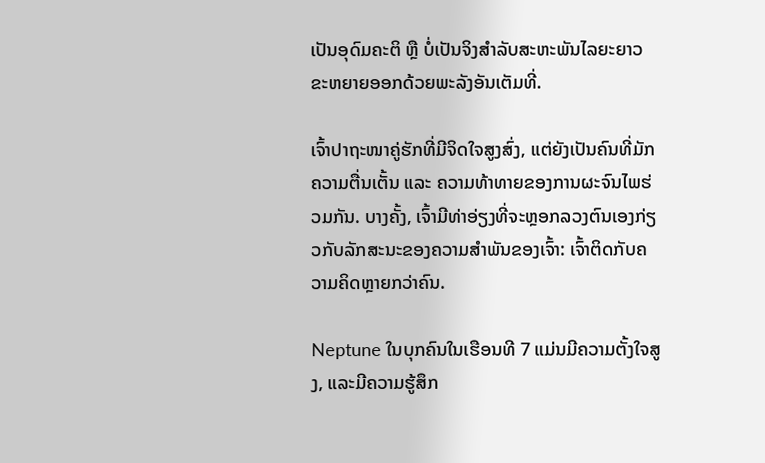ເປັນອຸດົມຄະຕິ ຫຼື ບໍ່ເປັນຈິງສຳລັບສະຫະພັນໄລຍະຍາວຂະຫຍາຍອອກດ້ວຍພະລັງອັນເຕັມທີ່.

ເຈົ້າປາຖະໜາຄູ່ຮັກທີ່ມີຈິດໃຈສູງສົ່ງ, ແຕ່ຍັງເປັນຄົນທີ່ມັກຄວາມຕື່ນເຕັ້ນ ແລະ ຄວາມທ້າທາຍຂອງການຜະຈົນໄພຮ່ວມກັນ. ບາງຄັ້ງ, ເຈົ້າມີທ່າອ່ຽງທີ່ຈະຫຼອກລວງຕົນເອງກ່ຽວກັບລັກສະນະຂອງຄວາມສໍາພັນຂອງເຈົ້າ: ເຈົ້າຕິດກັບຄວາມຄິດຫຼາຍກວ່າຄົນ.

Neptune ໃນບຸກຄົນໃນເຮືອນທີ 7 ແມ່ນມີຄວາມຕັ້ງໃຈສູງ, ແລະມີຄວາມຮູ້ສຶກ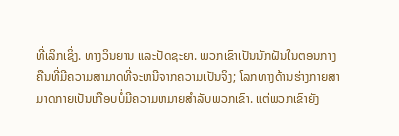ທີ່ເລິກເຊິ່ງ. ທາງວິນຍານ ແລະປັດຊະຍາ. ພວກເຂົາເປັນນັກຝັນໃນຕອນກາງຄືນທີ່ມີຄວາມສາມາດທີ່ຈະຫນີຈາກຄວາມເປັນຈິງ; ໂລກທາງດ້ານຮ່າງກາຍສາມາດກາຍເປັນເກືອບບໍ່ມີຄວາມຫມາຍສໍາລັບພວກເຂົາ. ແຕ່ພວກເຂົາຍັງ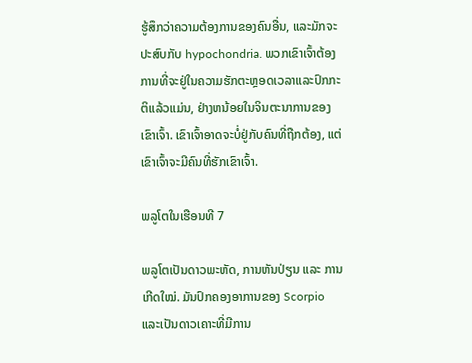ຮູ້ສຶກວ່າຄວາມຕ້ອງການຂອງຄົນອື່ນ, ແລະມັກຈະປະສົບກັບ hypochondria. ພວກເຂົາເຈົ້າຕ້ອງການທີ່ຈະຢູ່ໃນຄວາມຮັກຕະຫຼອດເວລາແລະປົກກະຕິແລ້ວແມ່ນ, ຢ່າງຫນ້ອຍໃນຈິນຕະນາການຂອງເຂົາເຈົ້າ. ເຂົາເຈົ້າອາດຈະບໍ່ຢູ່ກັບຄົນທີ່ຖືກຕ້ອງ, ແຕ່ເຂົາເຈົ້າຈະມີຄົນທີ່ຮັກເຂົາເຈົ້າ.

ພລູໂຕໃນເຮືອນທີ 7

ພລູໂຕເປັນດາວພະຫັດ, ການຫັນປ່ຽນ ແລະ ການເກີດໃໝ່. ມັນປົກຄອງອາການຂອງ Scorpio ແລະເປັນດາວເຄາະທີ່ມີການ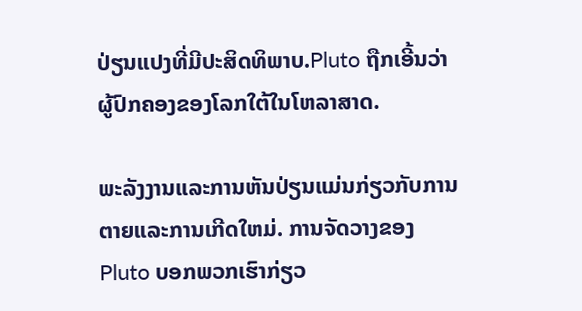ປ່ຽນແປງທີ່ມີປະສິດທິພາບ.Pluto ຖືກເອີ້ນວ່າຜູ້ປົກຄອງຂອງໂລກໃຕ້ໃນໂຫລາສາດ.

ພະລັງງານແລະການຫັນປ່ຽນແມ່ນກ່ຽວກັບການຕາຍແລະການເກີດໃຫມ່. ການຈັດວາງຂອງ Pluto ບອກພວກເຮົາກ່ຽວ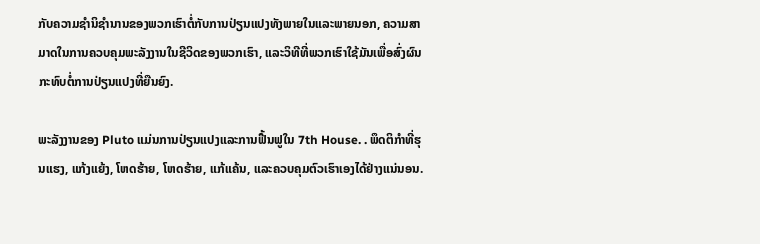ກັບຄວາມຊໍານິຊໍານານຂອງພວກເຮົາຕໍ່ກັບການປ່ຽນແປງທັງພາຍໃນແລະພາຍນອກ, ຄວາມສາມາດໃນການຄວບຄຸມພະລັງງານໃນຊີວິດຂອງພວກເຮົາ, ແລະວິທີທີ່ພວກເຮົາໃຊ້ມັນເພື່ອສົ່ງຜົນກະທົບຕໍ່ການປ່ຽນແປງທີ່ຍືນຍົງ.

ພະລັງງານຂອງ Pluto ແມ່ນການປ່ຽນແປງແລະການຟື້ນຟູໃນ 7th House. . ພຶດຕິກຳທີ່ຮຸນແຮງ, ແກ້ງແຍ້ງ, ໂຫດຮ້າຍ, ໂຫດຮ້າຍ, ແກ້ແຄ້ນ, ແລະຄວບຄຸມຕົວເຮົາເອງໄດ້ຢ່າງແນ່ນອນ.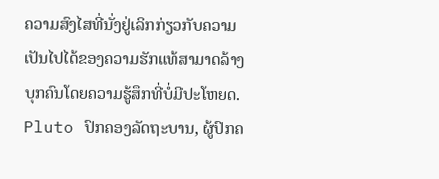ຄວາມສົງໄສທີ່ນັ່ງຢູ່ເລິກກ່ຽວກັບຄວາມເປັນໄປໄດ້ຂອງຄວາມຮັກແທ້ສາມາດລ້າງບຸກຄົນໂດຍຄວາມຮູ້ສຶກທີ່ບໍ່ມີປະໂຫຍດ. Pluto ປົກຄອງລັດຖະບານ, ຜູ້ປົກຄ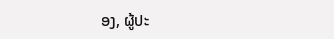ອງ, ຜູ້ປະ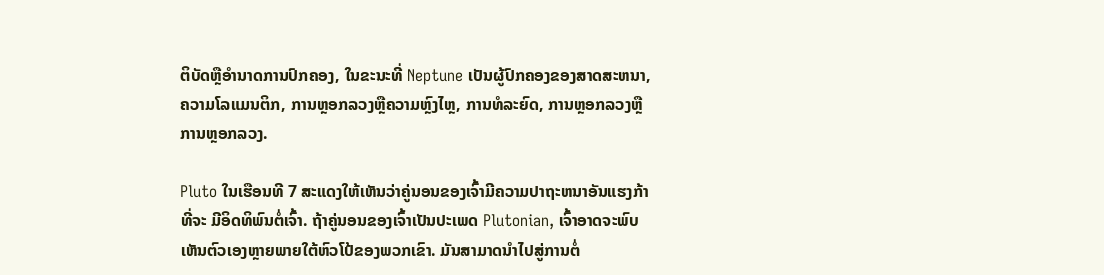ຕິບັດຫຼືອໍານາດການປົກຄອງ, ໃນຂະນະທີ່ Neptune ເປັນຜູ້ປົກຄອງຂອງສາດສະຫນາ, ຄວາມໂລແມນຕິກ, ການຫຼອກລວງຫຼືຄວາມຫຼົງໄຫຼ, ການທໍລະຍົດ, ການຫຼອກລວງຫຼືການຫຼອກລວງ.

Pluto ໃນເຮືອນທີ 7 ສະແດງໃຫ້ເຫັນວ່າຄູ່ນອນຂອງເຈົ້າມີຄວາມປາຖະຫນາອັນແຮງກ້າທີ່ຈະ ມີອິດທິພົນຕໍ່ເຈົ້າ. ຖ້າຄູ່ນອນຂອງເຈົ້າເປັນປະເພດ Plutonian, ເຈົ້າອາດຈະພົບເຫັນຕົວເອງຫຼາຍພາຍໃຕ້ຫົວໂປ້ຂອງພວກເຂົາ. ມັນສາມາດນໍາໄປສູ່ການຕໍ່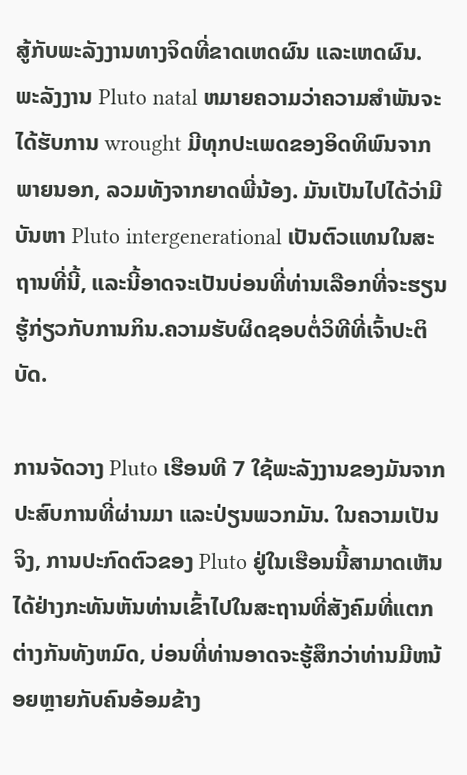ສູ້ກັບພະລັງງານທາງຈິດທີ່ຂາດເຫດຜົນ ແລະເຫດຜົນ. ພະລັງງານ Pluto natal ຫມາຍຄວາມວ່າຄວາມສໍາພັນຈະໄດ້ຮັບການ wrought ມີທຸກປະເພດຂອງອິດທິພົນຈາກພາຍນອກ, ລວມທັງຈາກຍາດພີ່ນ້ອງ. ມັນເປັນໄປໄດ້ວ່າມີບັນຫາ Pluto intergenerational ເປັນຕົວແທນໃນສະຖານທີ່ນີ້, ແລະນີ້ອາດຈະເປັນບ່ອນທີ່ທ່ານເລືອກທີ່ຈະຮຽນຮູ້ກ່ຽວກັບການກິນ.ຄວາມຮັບຜິດຊອບຕໍ່ວິທີທີ່ເຈົ້າປະຕິບັດ.

ການຈັດວາງ Pluto ເຮືອນທີ 7 ໃຊ້ພະລັງງານຂອງມັນຈາກປະສົບການທີ່ຜ່ານມາ ແລະປ່ຽນພວກມັນ. ໃນຄວາມເປັນຈິງ, ການປະກົດຕົວຂອງ Pluto ຢູ່ໃນເຮືອນນີ້ສາມາດເຫັນໄດ້ຢ່າງກະທັນຫັນທ່ານເຂົ້າໄປໃນສະຖານທີ່ສັງຄົມທີ່ແຕກຕ່າງກັນທັງຫມົດ, ບ່ອນທີ່ທ່ານອາດຈະຮູ້ສຶກວ່າທ່ານມີຫນ້ອຍຫຼາຍກັບຄົນອ້ອມຂ້າງ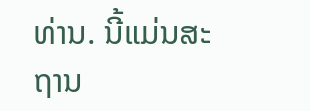ທ່ານ. ນີ້ແມ່ນສະຖານ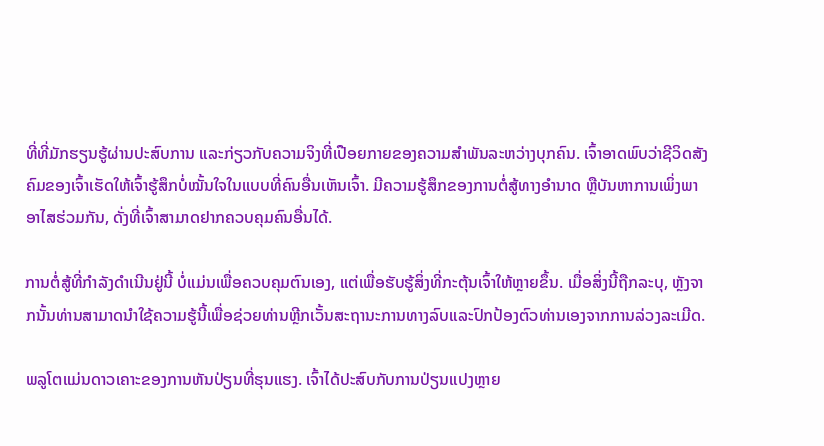ທີ່ທີ່ມັກຮຽນຮູ້ຜ່ານປະສົບການ ແລະກ່ຽວກັບຄວາມຈິງທີ່ເປືອຍກາຍຂອງຄວາມສຳພັນລະຫວ່າງບຸກຄົນ. ເຈົ້າອາດພົບວ່າຊີວິດສັງຄົມຂອງເຈົ້າເຮັດໃຫ້ເຈົ້າຮູ້ສຶກບໍ່ໝັ້ນໃຈໃນແບບທີ່ຄົນອື່ນເຫັນເຈົ້າ. ມີຄວາມຮູ້ສຶກຂອງການຕໍ່ສູ້ທາງອຳນາດ ຫຼືບັນຫາການເພິ່ງພາອາໄສຮ່ວມກັນ, ດັ່ງທີ່ເຈົ້າສາມາດຢາກຄວບຄຸມຄົນອື່ນໄດ້.

ການຕໍ່ສູ້ທີ່ກຳລັງດຳເນີນຢູ່ນີ້ ບໍ່ແມ່ນເພື່ອຄວບຄຸມຕົນເອງ, ແຕ່ເພື່ອຮັບຮູ້ສິ່ງທີ່ກະຕຸ້ນເຈົ້າໃຫ້ຫຼາຍຂຶ້ນ. ເມື່ອສິ່ງນີ້ຖືກລະບຸ, ຫຼັງຈາກນັ້ນທ່ານສາມາດນໍາໃຊ້ຄວາມຮູ້ນີ້ເພື່ອຊ່ວຍທ່ານຫຼີກເວັ້ນສະຖານະການທາງລົບແລະປົກປ້ອງຕົວທ່ານເອງຈາກການລ່ວງລະເມີດ.

ພລູໂຕແມ່ນດາວເຄາະຂອງການຫັນປ່ຽນທີ່ຮຸນແຮງ. ເຈົ້າໄດ້ປະສົບກັບການປ່ຽນແປງຫຼາຍ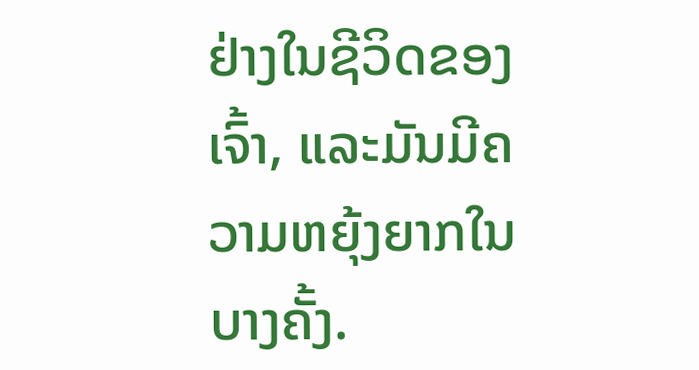ຢ່າງໃນຊີວິດຂອງເຈົ້າ, ແລະມັນມີຄວາມຫຍຸ້ງຍາກໃນບາງຄັ້ງ.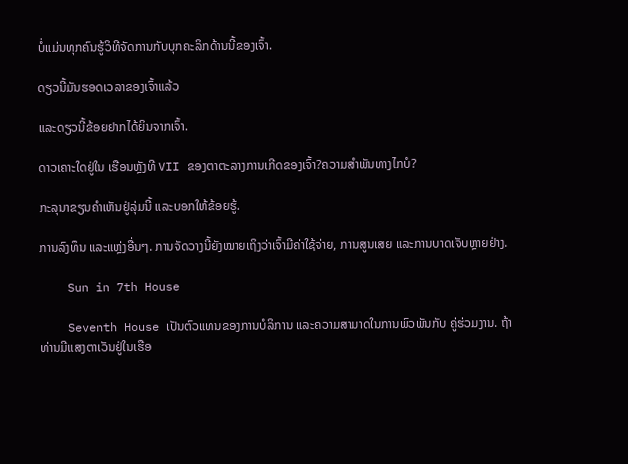ບໍ່ແມ່ນທຸກຄົນຮູ້ວິທີຈັດການກັບບຸກຄະລິກດ້ານນີ້ຂອງເຈົ້າ.

ດຽວນີ້ມັນຮອດເວລາຂອງເຈົ້າແລ້ວ

ແລະດຽວນີ້ຂ້ອຍຢາກໄດ້ຍິນຈາກເຈົ້າ.

ດາວເຄາະໃດຢູ່ໃນ ເຮືອນຫຼັງທີ VII ຂອງຕາຕະລາງການເກີດຂອງເຈົ້າ?ຄວາມສຳພັນທາງໄກບໍ?

ກະລຸນາຂຽນຄຳເຫັນຢູ່ລຸ່ມນີ້ ແລະບອກໃຫ້ຂ້ອຍຮູ້.

ການລົງທຶນ ແລະແຫຼ່ງອື່ນໆ. ການຈັດວາງນີ້ຍັງໝາຍເຖິງວ່າເຈົ້າມີຄ່າໃຊ້ຈ່າຍ, ການສູນເສຍ ແລະການບາດເຈັບຫຼາຍຢ່າງ.

    Sun in 7th House

    Seventh House ເປັນຕົວແທນຂອງການບໍລິການ ແລະຄວາມສາມາດໃນການພົວພັນກັບ ຄູ່ຮ່ວມງານ. ຖ້າທ່ານມີແສງຕາເວັນຢູ່ໃນເຮືອ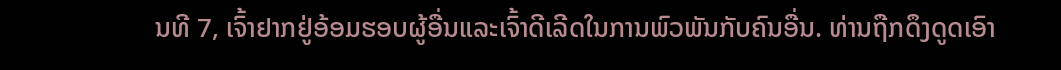ນທີ 7, ເຈົ້າຢາກຢູ່ອ້ອມຮອບຜູ້ອື່ນແລະເຈົ້າດີເລີດໃນການພົວພັນກັບຄົນອື່ນ. ທ່ານຖືກດຶງດູດເອົາ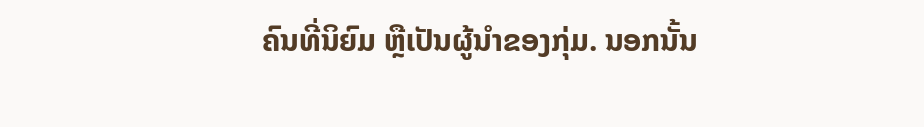ຄົນທີ່ນິຍົມ ຫຼືເປັນຜູ້ນໍາຂອງກຸ່ມ. ນອກນັ້ນ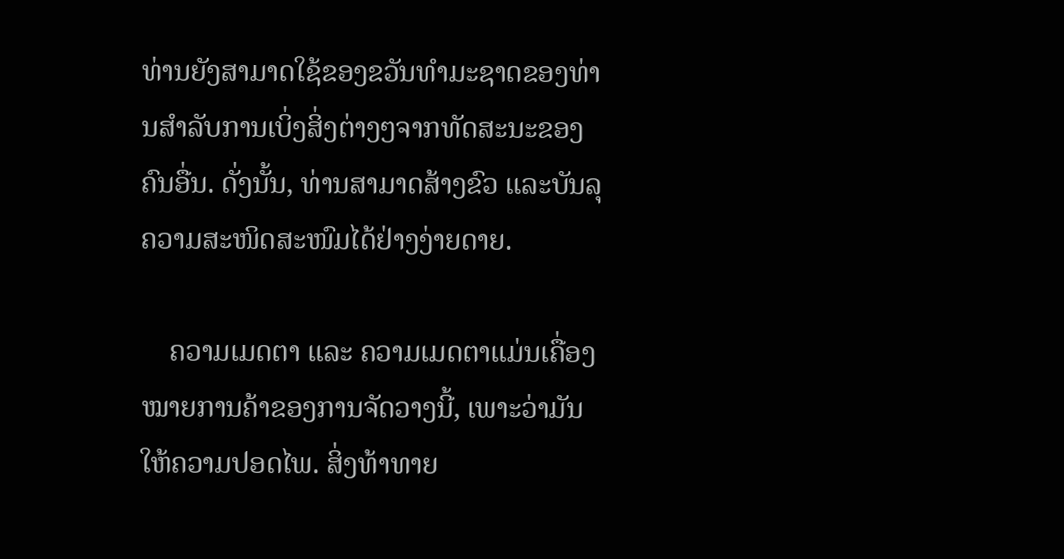ທ່ານຍັງສາມາດໃຊ້ຂອງຂວັນທໍາມະຊາດຂອງທ່ານສໍາລັບການເບິ່ງສິ່ງຕ່າງໆຈາກທັດສະນະຂອງຄົນອື່ນ. ດັ່ງນັ້ນ, ທ່ານສາມາດສ້າງຂົວ ແລະບັນລຸຄວາມສະໜິດສະໜົມໄດ້ຢ່າງງ່າຍດາຍ.

    ຄວາມເມດຕາ ແລະ ຄວາມເມດຕາແມ່ນເຄື່ອງໝາຍການຄ້າຂອງການຈັດວາງນີ້, ເພາະວ່າມັນໃຫ້ຄວາມປອດໄພ. ສິ່ງທ້າທາຍ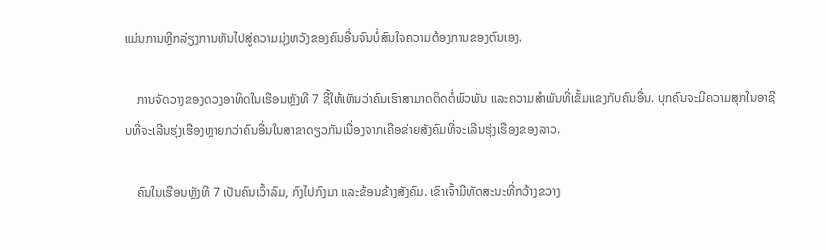ແມ່ນການຫຼີກລ່ຽງການຫັນໄປສູ່ຄວາມມຸ່ງຫວັງຂອງຄົນອື່ນຈົນບໍ່ສົນໃຈຄວາມຕ້ອງການຂອງຕົນເອງ.

    ການຈັດວາງຂອງດວງອາທິດໃນເຮືອນຫຼັງທີ 7 ຊີ້ໃຫ້ເຫັນວ່າຄົນເຮົາສາມາດຕິດຕໍ່ພົວພັນ ແລະຄວາມສໍາພັນທີ່ເຂັ້ມແຂງກັບຄົນອື່ນ. ບຸກຄົນຈະມີຄວາມສຸກໃນອາຊີບທີ່ຈະເລີນຮຸ່ງເຮືອງຫຼາຍກວ່າຄົນອື່ນໃນສາຂາດຽວກັນເນື່ອງຈາກເຄືອຂ່າຍສັງຄົມທີ່ຈະເລີນຮຸ່ງເຮືອງຂອງລາວ.

    ຄົນໃນເຮືອນຫຼັງທີ 7 ເປັນຄົນເວົ້າລົມ, ກົງໄປກົງມາ ແລະຂ້ອນຂ້າງສັງຄົມ. ເຂົາເຈົ້າມີທັດສະນະທີ່ກວ້າງຂວາງ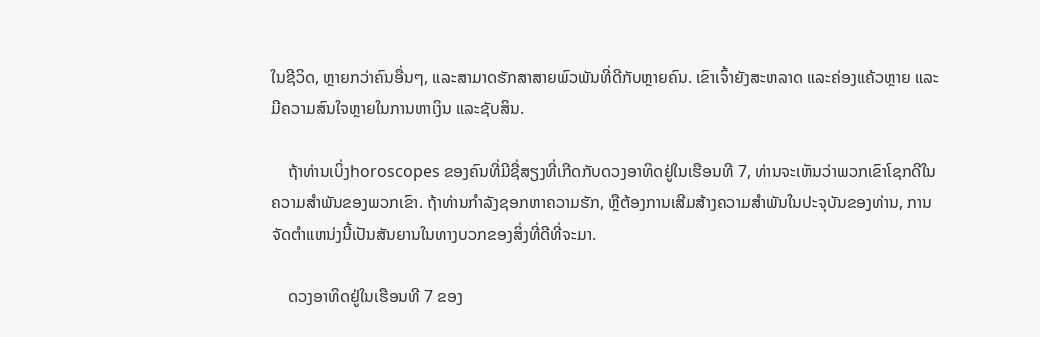ໃນຊີວິດ, ຫຼາຍກວ່າຄົນອື່ນໆ, ແລະສາມາດຮັກສາສາຍພົວພັນທີ່ດີກັບຫຼາຍຄົນ. ເຂົາເຈົ້າຍັງສະຫລາດ ແລະຄ່ອງແຄ້ວຫຼາຍ ແລະມີຄວາມສົນໃຈຫຼາຍໃນການຫາເງິນ ແລະຊັບສິນ.

    ຖ້າທ່ານເບິ່ງhoroscopes ຂອງຄົນທີ່ມີຊື່ສຽງທີ່ເກີດກັບດວງອາທິດຢູ່ໃນເຮືອນທີ 7, ທ່ານຈະເຫັນວ່າພວກເຂົາໂຊກດີໃນຄວາມສໍາພັນຂອງພວກເຂົາ. ຖ້າທ່ານກໍາລັງຊອກຫາຄວາມຮັກ, ຫຼືຕ້ອງການເສີມສ້າງຄວາມສໍາພັນໃນປະຈຸບັນຂອງທ່ານ, ການຈັດຕໍາແຫນ່ງນີ້ເປັນສັນຍານໃນທາງບວກຂອງສິ່ງທີ່ດີທີ່ຈະມາ.

    ດວງອາທິດຢູ່ໃນເຮືອນທີ 7 ຂອງ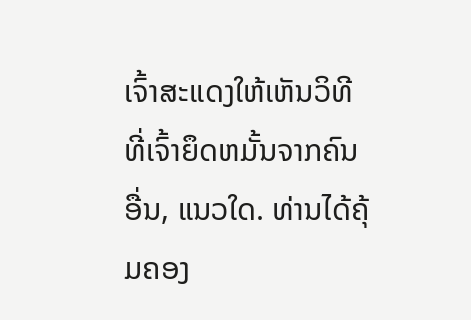ເຈົ້າສະແດງໃຫ້ເຫັນວິທີທີ່ເຈົ້າຍຶດຫມັ້ນຈາກຄົນອື່ນ, ແນວໃດ. ທ່ານໄດ້ຄຸ້ມຄອງ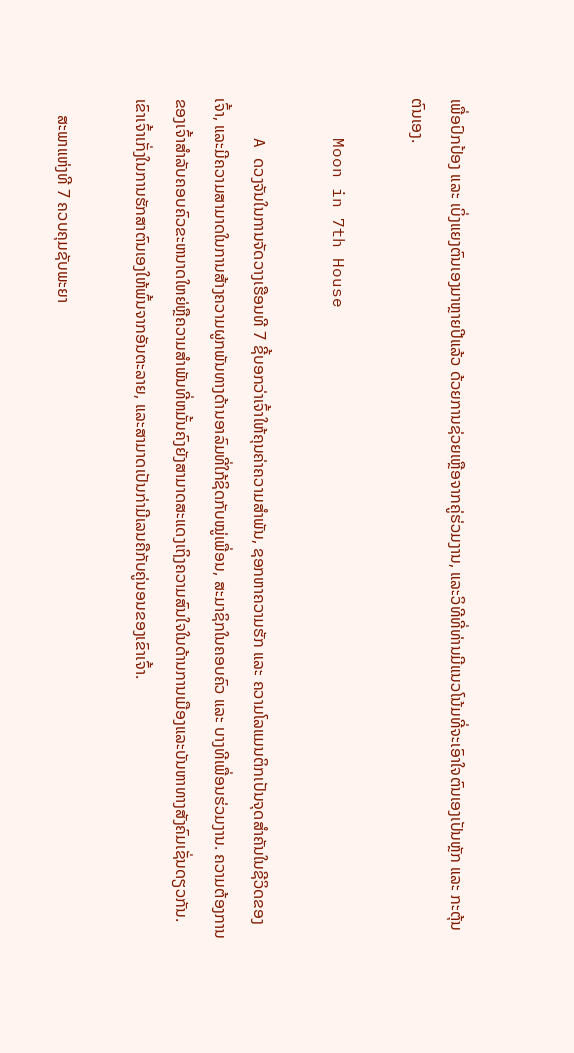ເພື່ອປົກປ້ອງ ແລະ ເບິ່ງແຍງຕົນເອງມາຫຼາຍປີແລ້ວ ດ້ວຍການຊ່ວຍເຫຼືອຈາກຄູ່ຮ່ວມງານ, ແລະວິທີທີ່ທ່ານມີແນວໂນ້ມທີ່ຈະເອົາໃຈຕົນເອງເປັນຫຼັກ ແລະ ກະຕຸ້ນຕົນເອງ.

    Moon in 7th House

    A ດວງຈັນໃນການຈັດວາງເຮືອນທີ 7 ຊີ້ບອກວ່າເຈົ້າໃຫ້ຄຸນຄ່າຄວາມສຳພັນ, ຊອກຫາຄວາມຮັກ ແລະ ຄວາມໂລແມນຕິກເປັນຈຸດສຳຄັນໃນຊີວິດຂອງເຈົ້າ, ແລະມີຄວາມສາມາດໃນການສ້າງຄວາມຜູກພັນທາງດ້ານອາລົມທີ່ໃກ້ຊິດກັບໝູ່ເພື່ອນ, ສະມາຊິກໃນຄອບຄົວ ແລະ ບາງທີເພື່ອນຮ່ວມງານ. ຄວາມຕ້ອງການຂອງເຈົ້າສໍາລັບຄອບຄົວຂະຫນາດໃຫຍ່ຫຼືຄວາມສໍາພັນທີ່ຫມັ້ນຄົງຍັງສາມາດສະແດງເຖິງຄວາມສົນໃຈໃນດ້ານການເມືອງແລະບັນຫາທາງສັງຄົມເຊັ່ນດຽວກັນ. ເຂົາເຈົ້າເກັ່ງໃນການຮັກສາຕົນເອງໃຫ້ພົ້ນຈາກອັນຕະລາຍ, ແລະສາມາດເປັນກ່າມີເລນຄືກັບຄູ່ນອນຂອງເຂົາເຈົ້າ.

    ສະພາແຫ່ງທີ 7 ຄວບຄຸມຊັບພະຍາ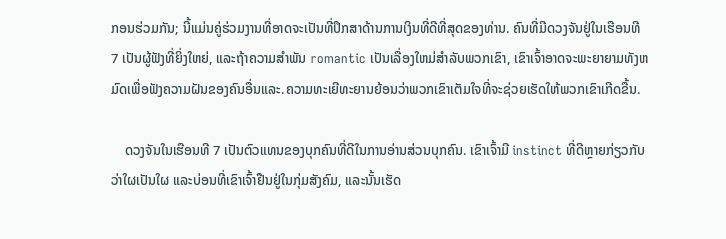ກອນຮ່ວມກັນ; ນີ້ແມ່ນຄູ່ຮ່ວມງານທີ່ອາດຈະເປັນທີ່ປຶກສາດ້ານການເງິນທີ່ດີທີ່ສຸດຂອງທ່ານ. ຄົນທີ່ມີດວງຈັນຢູ່ໃນເຮືອນທີ 7 ເປັນຜູ້ຟັງທີ່ຍິ່ງໃຫຍ່, ແລະຖ້າຄວາມສໍາພັນ romantic ເປັນເລື່ອງໃຫມ່ສໍາລັບພວກເຂົາ, ເຂົາເຈົ້າອາດຈະພະຍາຍາມທັງຫມົດເພື່ອຟັງຄວາມຝັນຂອງຄົນອື່ນແລະ.ຄວາມທະເຍີທະຍານຍ້ອນວ່າພວກເຂົາເຕັມໃຈທີ່ຈະຊ່ວຍເຮັດໃຫ້ພວກເຂົາເກີດຂື້ນ.

    ດວງຈັນໃນເຮືອນທີ 7 ເປັນຕົວແທນຂອງບຸກຄົນທີ່ດີໃນການອ່ານສ່ວນບຸກຄົນ. ເຂົາເຈົ້າມີ instinct ທີ່ດີຫຼາຍກ່ຽວກັບວ່າໃຜເປັນໃຜ ແລະບ່ອນທີ່ເຂົາເຈົ້າຢືນຢູ່ໃນກຸ່ມສັງຄົມ, ແລະນັ້ນເຮັດ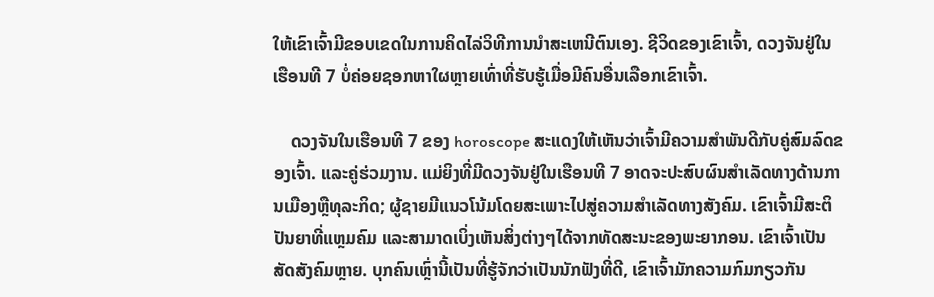ໃຫ້ເຂົາເຈົ້າມີຂອບເຂດໃນການຄິດໄລ່ວິທີການນໍາສະເຫນີຕົນເອງ. ຊີວິດຂອງເຂົາເຈົ້າ, ດວງຈັນຢູ່ໃນເຮືອນທີ 7 ບໍ່ຄ່ອຍຊອກຫາໃຜຫຼາຍເທົ່າທີ່ຮັບຮູ້ເມື່ອມີຄົນອື່ນເລືອກເຂົາເຈົ້າ.

    ດວງຈັນໃນເຮືອນທີ 7 ຂອງ horoscope ສະແດງໃຫ້ເຫັນວ່າເຈົ້າມີຄວາມສໍາພັນດີກັບຄູ່ສົມລົດຂອງເຈົ້າ. ແລະຄູ່ຮ່ວມງານ. ແມ່ຍິງທີ່ມີດວງຈັນຢູ່ໃນເຮືອນທີ 7 ອາດຈະປະສົບຜົນສໍາເລັດທາງດ້ານການເມືອງຫຼືທຸລະກິດ; ຜູ້ຊາຍມີແນວໂນ້ມໂດຍສະເພາະໄປສູ່ຄວາມສໍາເລັດທາງສັງຄົມ. ເຂົາເຈົ້າມີສະຕິປັນຍາທີ່ແຫຼມຄົມ ແລະສາມາດເບິ່ງເຫັນສິ່ງຕ່າງໆໄດ້ຈາກທັດສະນະຂອງພະຍາກອນ. ເຂົາເຈົ້າເປັນສັດສັງຄົມຫຼາຍ. ບຸກຄົນເຫຼົ່ານີ້ເປັນທີ່ຮູ້ຈັກວ່າເປັນນັກຟັງທີ່ດີ, ເຂົາເຈົ້າມັກຄວາມກົມກຽວກັນ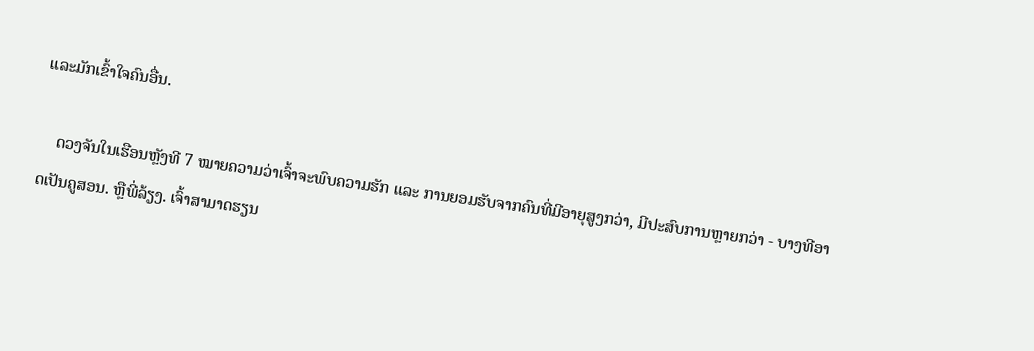ແລະມັກເຂົ້າໃຈຄົນອື່ນ.

    ດວງຈັນໃນເຮືອນຫຼັງທີ 7 ໝາຍຄວາມວ່າເຈົ້າຈະພົບຄວາມຮັກ ແລະ ການຍອມຮັບຈາກຄົນທີ່ມີອາຍຸສູງກວ່າ, ມີປະສົບການຫຼາຍກວ່າ - ບາງທີອາດເປັນຄູສອນ. ຫຼືພີ່ລ້ຽງ. ເຈົ້າສາມາດຮຽນ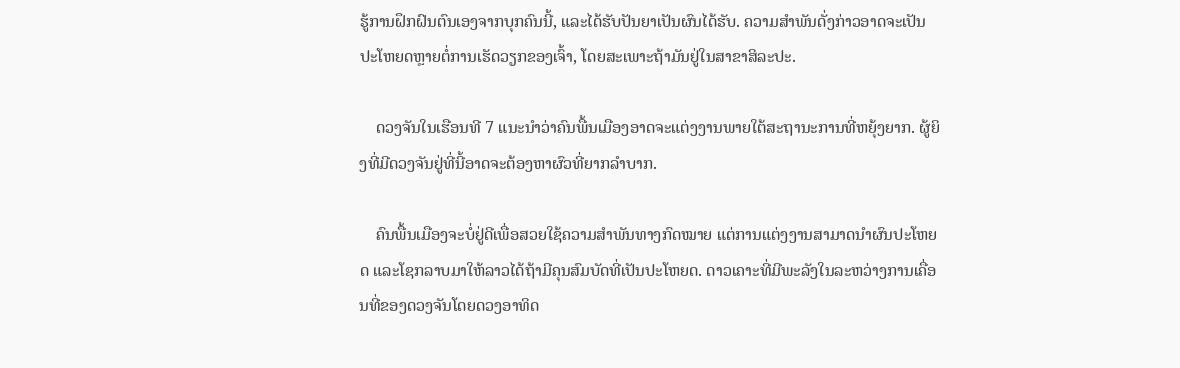ຮູ້ການຝຶກຝົນຕົນເອງຈາກບຸກຄົນນີ້, ແລະໄດ້ຮັບປັນຍາເປັນຜົນໄດ້ຮັບ. ຄວາມສໍາພັນດັ່ງກ່າວອາດຈະເປັນປະໂຫຍດຫຼາຍຕໍ່ການເຮັດວຽກຂອງເຈົ້າ, ໂດຍສະເພາະຖ້າມັນຢູ່ໃນສາຂາສິລະປະ.

    ດວງຈັນໃນເຮືອນທີ 7 ແນະນໍາວ່າຄົນພື້ນເມືອງອາດຈະແຕ່ງງານພາຍໃຕ້ສະຖານະການທີ່ຫຍຸ້ງຍາກ. ຜູ້ຍິງທີ່ມີດວງຈັນຢູ່ທີ່ນີ້ອາດຈະຕ້ອງຫາຜົວທີ່ຍາກລຳບາກ.

    ຄົນພື້ນເມືອງຈະບໍ່ຢູ່ດີເພື່ອສວຍໃຊ້ຄວາມສຳພັນທາງກົດໝາຍ ແຕ່ການແຕ່ງງານສາມາດນຳຜົນປະໂຫຍດ ແລະໂຊກລາບມາໃຫ້ລາວໄດ້ຖ້າມີຄຸນສົມບັດທີ່ເປັນປະໂຫຍດ. ດາວເຄາະທີ່ມີພະລັງໃນລະຫວ່າງການເຄື່ອນທີ່ຂອງດວງຈັນໂດຍດວງອາທິດ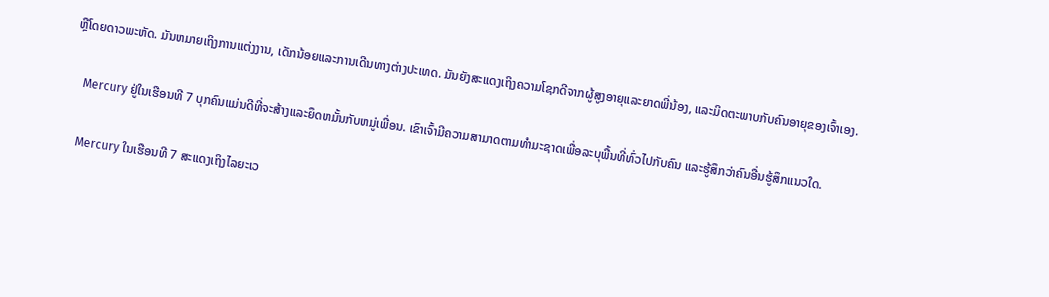ຫຼືໂດຍດາວພະຫັດ. ມັນຫມາຍເຖິງການແຕ່ງງານ, ເດັກນ້ອຍແລະການເດີນທາງຕ່າງປະເທດ. ມັນຍັງສະແດງເຖິງຄວາມໂຊກດີຈາກຜູ້ສູງອາຍຸແລະຍາດພີ່ນ້ອງ, ແລະມິດຕະພາບກັບຄົນອາຍຸຂອງເຈົ້າເອງ.

    Mercury ຢູ່ໃນເຮືອນທີ 7 ບຸກຄົນແມ່ນດີທີ່ຈະສ້າງແລະຍຶດຫມັ້ນກັບຫມູ່ເພື່ອນ. ເຂົາເຈົ້າມີຄວາມສາມາດຕາມທໍາມະຊາດເພື່ອລະບຸພື້ນທີ່ທົ່ວໄປກັບຄົນ ແລະຮູ້ສຶກວ່າຄົນອື່ນຮູ້ສຶກແນວໃດ.

    Mercury ໃນເຮືອນທີ 7 ສະແດງເຖິງໄລຍະເວ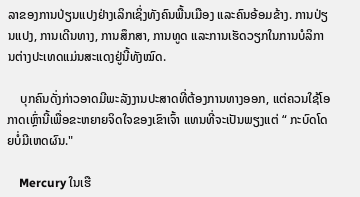ລາຂອງການປ່ຽນແປງຢ່າງເລິກເຊິ່ງທັງຄົນພື້ນເມືອງ ແລະຄົນອ້ອມຂ້າງ. ການປ່ຽນແປງ, ການເດີນທາງ, ການສຶກສາ, ການທູດ ແລະການເຮັດວຽກໃນການບໍລິການຕ່າງປະເທດແມ່ນສະແດງຢູ່ນີ້ທັງໝົດ.

    ບຸກຄົນດັ່ງກ່າວອາດມີພະລັງງານປະສາດທີ່ຕ້ອງການທາງອອກ, ແຕ່ຄວນໃຊ້ໂອກາດເຫຼົ່ານີ້ເພື່ອຂະຫຍາຍຈິດໃຈຂອງເຂົາເຈົ້າ ແທນທີ່ຈະເປັນພຽງແຕ່ “ ກະບົດໂດຍບໍ່ມີເຫດຜົນ."

    Mercury ໃນເຮື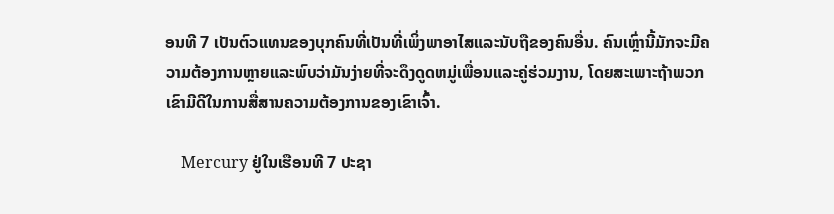ອນທີ 7 ເປັນຕົວແທນຂອງບຸກຄົນທີ່ເປັນທີ່ເພິ່ງພາອາໄສແລະນັບຖືຂອງຄົນອື່ນ. ຄົນເຫຼົ່ານີ້ມັກຈະມີຄວາມຕ້ອງການຫຼາຍແລະພົບວ່າມັນງ່າຍທີ່ຈະດຶງດູດຫມູ່ເພື່ອນແລະຄູ່ຮ່ວມງານ, ໂດຍສະເພາະຖ້າພວກເຂົາມີດີໃນການສື່ສານຄວາມຕ້ອງການຂອງເຂົາເຈົ້າ.

    Mercury ຢູ່ໃນເຮືອນທີ 7 ປະຊາ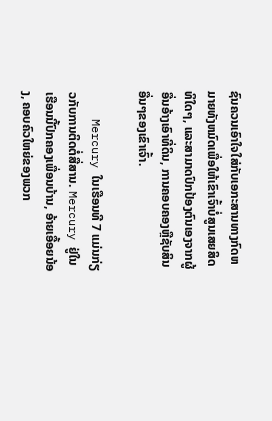ຊົນຄວນເອົາໃຈໃສ່ກັບເອກະສານທາງກົດຫມາຍທັງຫມົດເພື່ອໃຫ້ເຂົາເຈົ້າບໍ່ສູນເສຍສິດທິໃດໆ, ແລະສາມາດປົກປ້ອງຕົນເອງຈາກຜູ້ອື່ນອ້າງເອົາທີ່ດິນ, ການຄອບຄອງຫຼືຊັບສິນອື່ນໆຂອງເຂົາເຈົ້າ.

    Mercury ໃນເຮືອນທີ 7 ແມ່ນກ່ຽວກັບການຕິດຕໍ່ສື່ສານ. Mercury ຢູ່ໃນເຮືອນນີ້ປົກຄອງເພື່ອນບ້ານ, ອ້າຍເອື້ອຍນ້ອງ, ຄອບຄົວໃຫຍ່ຂອງພວກ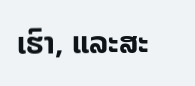ເຮົາ, ແລະສະ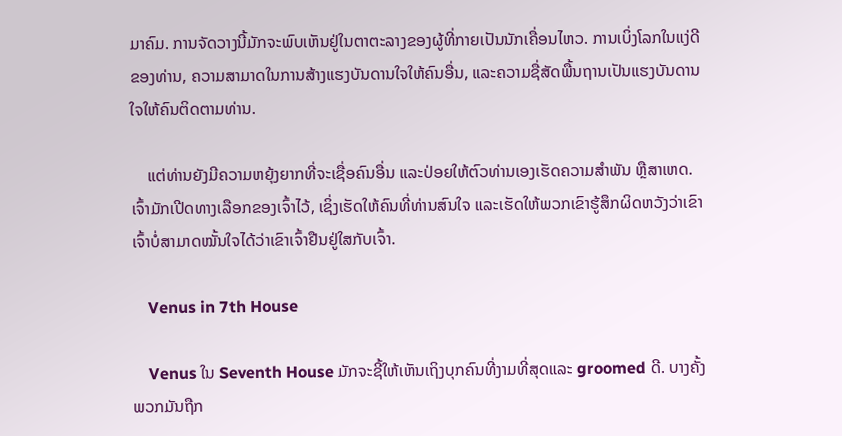ມາຄົມ. ການຈັດວາງນີ້ມັກຈະພົບເຫັນຢູ່ໃນຕາຕະລາງຂອງຜູ້ທີ່ກາຍເປັນນັກເຄື່ອນໄຫວ. ການເບິ່ງໂລກໃນແງ່ດີຂອງທ່ານ, ຄວາມສາມາດໃນການສ້າງແຮງບັນດານໃຈໃຫ້ຄົນອື່ນ, ແລະຄວາມຊື່ສັດພື້ນຖານເປັນແຮງບັນດານໃຈໃຫ້ຄົນຕິດຕາມທ່ານ.

    ແຕ່ທ່ານຍັງມີຄວາມຫຍຸ້ງຍາກທີ່ຈະເຊື່ອຄົນອື່ນ ແລະປ່ອຍໃຫ້ຕົວທ່ານເອງເຮັດຄວາມສຳພັນ ຫຼືສາເຫດ. ເຈົ້າມັກເປີດທາງເລືອກຂອງເຈົ້າໄວ້, ເຊິ່ງເຮັດໃຫ້ຄົນທີ່ທ່ານສົນໃຈ ແລະເຮັດໃຫ້ພວກເຂົາຮູ້ສຶກຜິດຫວັງວ່າເຂົາເຈົ້າບໍ່ສາມາດໝັ້ນໃຈໄດ້ວ່າເຂົາເຈົ້າຢືນຢູ່ໃສກັບເຈົ້າ.

    Venus in 7th House

    Venus ໃນ Seventh House ມັກຈະຊີ້ໃຫ້ເຫັນເຖິງບຸກຄົນທີ່ງາມທີ່ສຸດແລະ groomed ດີ. ບາງຄັ້ງພວກມັນຖືກ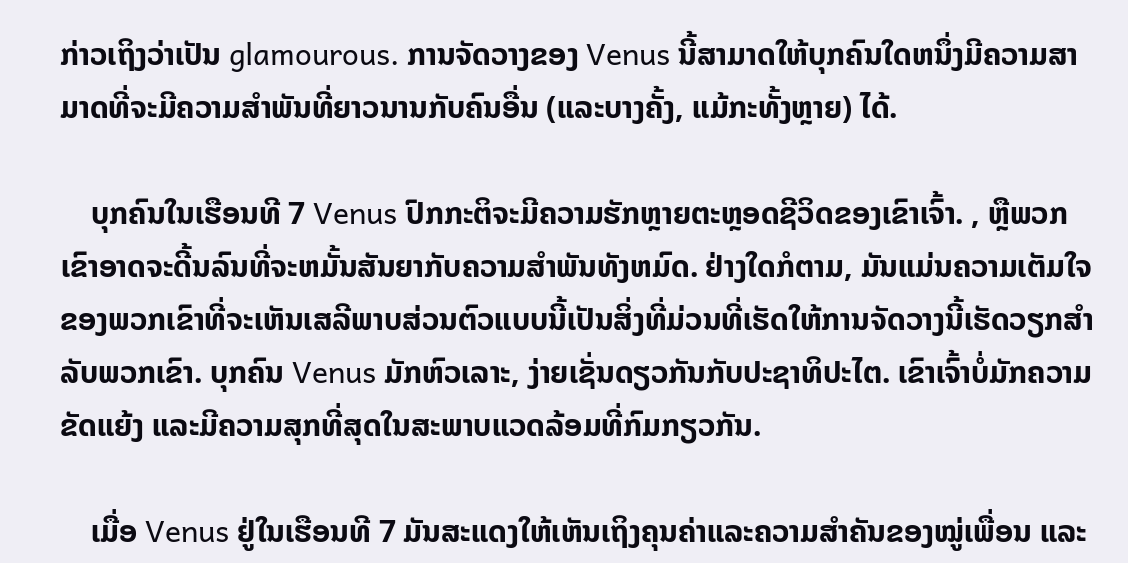ກ່າວເຖິງວ່າເປັນ glamourous. ການຈັດວາງຂອງ Venus ນີ້ສາມາດໃຫ້ບຸກຄົນໃດຫນຶ່ງມີຄວາມສາມາດທີ່ຈະມີຄວາມສໍາພັນທີ່ຍາວນານກັບຄົນອື່ນ (ແລະບາງຄັ້ງ, ແມ້ກະທັ້ງຫຼາຍ) ໄດ້.

    ບຸກຄົນໃນເຮືອນທີ 7 Venus ປົກກະຕິຈະມີຄວາມຮັກຫຼາຍຕະຫຼອດຊີວິດຂອງເຂົາເຈົ້າ. , ຫຼືພວກເຂົາອາດຈະດີ້ນລົນທີ່ຈະຫມັ້ນສັນຍາກັບຄວາມສໍາພັນທັງຫມົດ. ຢ່າງໃດກໍຕາມ, ມັນແມ່ນຄວາມເຕັມໃຈຂອງພວກເຂົາທີ່ຈະເຫັນເສລີພາບສ່ວນຕົວແບບນີ້ເປັນສິ່ງທີ່ມ່ວນທີ່ເຮັດໃຫ້ການຈັດວາງນີ້ເຮັດວຽກສໍາລັບພວກເຂົາ. ບຸກຄົນ Venus ມັກຫົວເລາະ, ງ່າຍເຊັ່ນດຽວກັນກັບປະຊາທິປະໄຕ. ເຂົາເຈົ້າບໍ່ມັກຄວາມຂັດແຍ້ງ ແລະມີຄວາມສຸກທີ່ສຸດໃນສະພາບແວດລ້ອມທີ່ກົມກຽວກັນ.

    ເມື່ອ Venus ຢູ່ໃນເຮືອນທີ 7 ມັນສະແດງໃຫ້ເຫັນເຖິງຄຸນຄ່າແລະຄວາມສຳຄັນຂອງໝູ່ເພື່ອນ ແລະ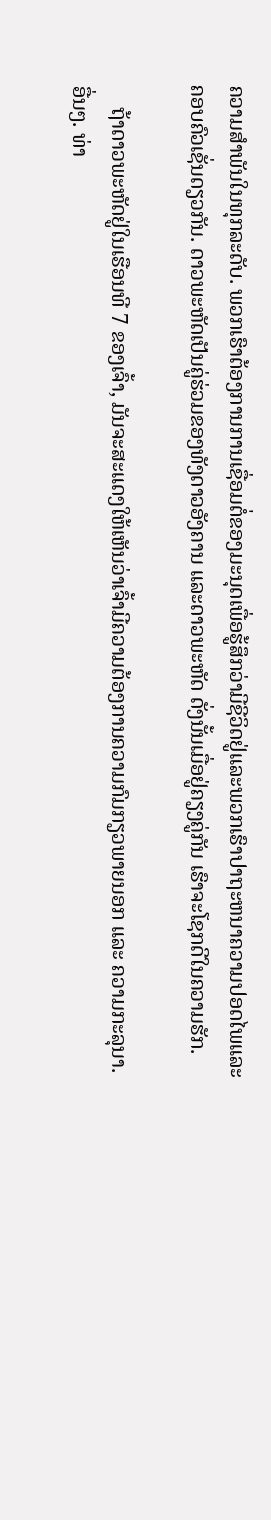ຄວາມສໍາພັນໃນທຸກລະດັບ. ພວກເຮົາຕ້ອງການການເຊື່ອມຕໍ່ຂອງມະນຸດເພື່ອຮູ້ສຶກວ່າມີຊີວິດຢູ່ແລະພວກເຮົາປາຖະຫນາຄວາມປອດໄພແລະຄອບຄົວເຊັ່ນດຽວກັນ. ດາວພະຫັດເປັນຄູ່ຮ່ວມຂອງທັງດາວອັງຄານ ແລະດາວພະຫັດ ດັ່ງນັ້ນເມື່ອຢູ່ຄຽງຄູ່ກັນ ເຮົາຈະໂຊກດີໃນຄວາມຮັກ.

    ຖ້າດາວພະຫັດຢູ່ໃນເຮືອນທີ 7 ຂອງເຈົ້າ, ມັນຈະສະແດງໃຫ້ເຫັນວ່າເຈົ້າມີຄວາມຕ້ອງການຄວາມກົມກຽວພາຍນອກ ແລະ ຄວາມກະລຸນາ. ອື່ນໆ. ທ່າ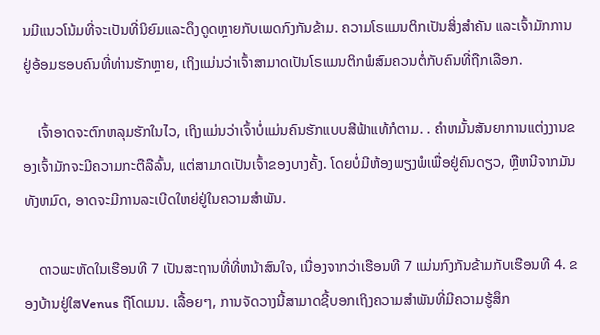ນມີແນວໂນ້ມທີ່ຈະເປັນທີ່ນິຍົມແລະດຶງດູດຫຼາຍກັບເພດກົງກັນຂ້າມ. ຄວາມໂຣແມນຕິກເປັນສິ່ງສຳຄັນ ແລະເຈົ້າມັກການຢູ່ອ້ອມຮອບຄົນທີ່ທ່ານຮັກຫຼາຍ, ເຖິງແມ່ນວ່າເຈົ້າສາມາດເປັນໂຣແມນຕິກພໍສົມຄວນຕໍ່ກັບຄົນທີ່ຖືກເລືອກ.

    ເຈົ້າອາດຈະຕົກຫລຸມຮັກໃນໄວ, ເຖິງແມ່ນວ່າເຈົ້າບໍ່ແມ່ນຄົນຮັກແບບສີຟ້າແທ້ກໍຕາມ. . ຄໍາຫມັ້ນສັນຍາການແຕ່ງງານຂອງເຈົ້າມັກຈະມີຄວາມກະຕືລືລົ້ນ, ແຕ່ສາມາດເປັນເຈົ້າຂອງບາງຄັ້ງ. ໂດຍບໍ່ມີຫ້ອງພຽງພໍເພື່ອຢູ່ຄົນດຽວ, ຫຼືຫນີຈາກມັນທັງຫມົດ, ອາດຈະມີການລະເບີດໃຫຍ່ຢູ່ໃນຄວາມສໍາພັນ.

    ດາວພະຫັດໃນເຮືອນທີ 7 ເປັນສະຖານທີ່ທີ່ຫນ້າສົນໃຈ, ເນື່ອງຈາກວ່າເຮືອນທີ 7 ແມ່ນກົງກັນຂ້າມກັບເຮືອນທີ 4. ຂອງບ້ານຢູ່ໃສVenus ຖືໂດເມນ. ເລື້ອຍໆ, ການຈັດວາງນີ້ສາມາດຊີ້ບອກເຖິງຄວາມສຳພັນທີ່ມີຄວາມຮູ້ສຶກ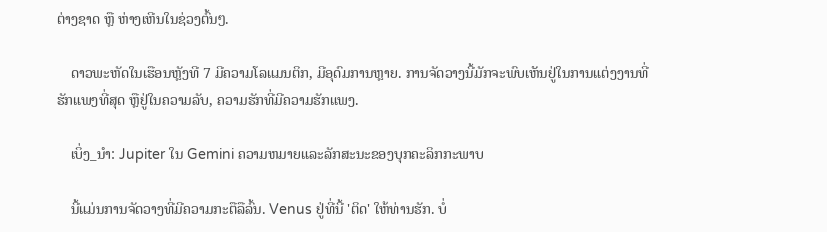ຕ່າງຊາດ ຫຼື ຫ່າງເຫີນໃນຊ່ວງຕົ້ນໆ.

    ດາວພະຫັດໃນເຮືອນຫຼັງທີ 7 ມີຄວາມໂລແມນຕິກ, ມີອຸດົມການຫຼາຍ. ການຈັດວາງນີ້ມັກຈະພົບເຫັນຢູ່ໃນການແຕ່ງງານທີ່ຮັກແພງທີ່ສຸດ ຫຼືຢູ່ໃນຄວາມລັບ, ຄວາມຮັກທີ່ມີຄວາມຮັກແພງ.

    ເບິ່ງ_ນຳ: Jupiter ໃນ Gemini ຄວາມຫມາຍແລະລັກສະນະຂອງບຸກຄະລິກກະພາບ

    ນີ້ແມ່ນການຈັດວາງທີ່ມີຄວາມກະຕືລືລົ້ນ. Venus ຢູ່ທີ່ນີ້ 'ຕິດ' ໃຫ້ທ່ານຮັກ. ບໍ່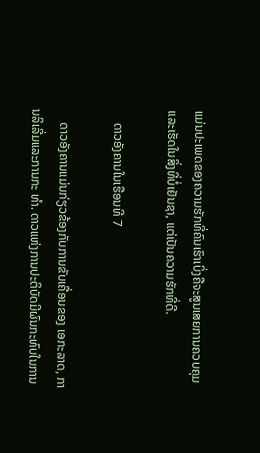ແມ່ນປະເພດຂອງຄວາມຮັກທີ່ຄົນເຮົາເບິ່ງຄືຈະສູນເສຍການຄວບຄຸມ ແລະເຮັດໃນສິ່ງທີ່ບໍ່ເຢັນຊາ, ແຕ່ເປັນຄວາມຮັກທີ່ດີ.

    ດາວອັງຄານໃນເຮືອນທີ 7

    ດາວອັງຄານແມ່ນກ່ຽວຂ້ອງກັບການຂັບເຄື່ອນຂອງ ເອກະລາດ, ການລິເລີ່ມແລະການກະ ທຳ. ດາວແຫ່ງການປະຕິບັດມີຜົນກະທົບໃນການ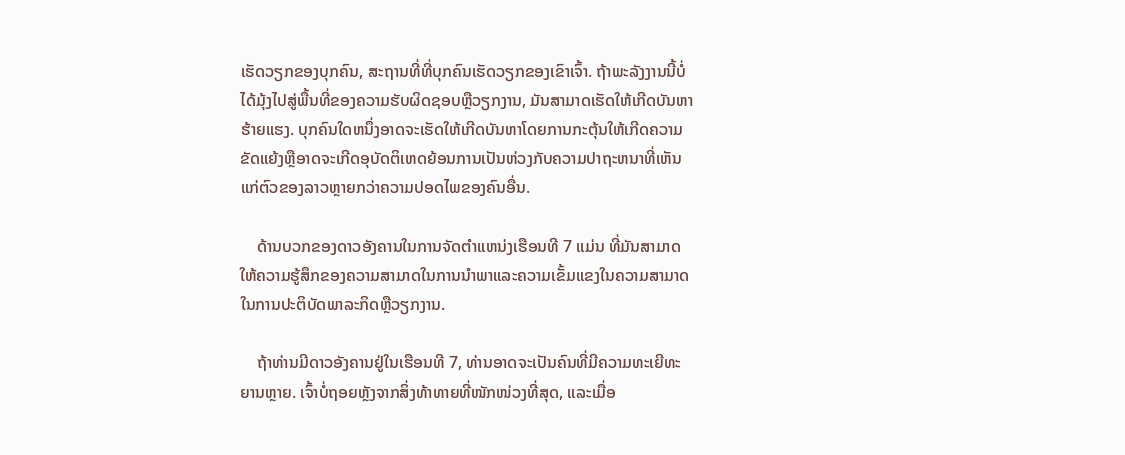ເຮັດວຽກຂອງບຸກຄົນ, ສະຖານທີ່ທີ່ບຸກຄົນເຮັດວຽກຂອງເຂົາເຈົ້າ. ຖ້າພະລັງງານນີ້ບໍ່ໄດ້ມຸ້ງໄປສູ່ພື້ນທີ່ຂອງຄວາມຮັບຜິດຊອບຫຼືວຽກງານ, ມັນສາມາດເຮັດໃຫ້ເກີດບັນຫາຮ້າຍແຮງ. ບຸກຄົນໃດຫນຶ່ງອາດຈະເຮັດໃຫ້ເກີດບັນຫາໂດຍການກະຕຸ້ນໃຫ້ເກີດຄວາມຂັດແຍ້ງຫຼືອາດຈະເກີດອຸບັດຕິເຫດຍ້ອນການເປັນຫ່ວງກັບຄວາມປາຖະຫນາທີ່ເຫັນແກ່ຕົວຂອງລາວຫຼາຍກວ່າຄວາມປອດໄພຂອງຄົນອື່ນ.

    ດ້ານບວກຂອງດາວອັງຄານໃນການຈັດຕໍາແຫນ່ງເຮືອນທີ 7 ແມ່ນ ທີ່ມັນສາມາດໃຫ້ຄວາມຮູ້ສຶກຂອງຄວາມສາມາດໃນການນໍາພາແລະຄວາມເຂັ້ມແຂງໃນຄວາມສາມາດໃນການປະຕິບັດພາລະກິດຫຼືວຽກງານ.

    ຖ້າທ່ານມີດາວອັງຄານຢູ່ໃນເຮືອນທີ 7, ທ່ານອາດຈະເປັນຄົນທີ່ມີຄວາມທະເຍີທະຍານຫຼາຍ. ເຈົ້າບໍ່ຖອຍຫຼັງຈາກສິ່ງທ້າທາຍທີ່ໜັກໜ່ວງທີ່ສຸດ, ແລະເມື່ອ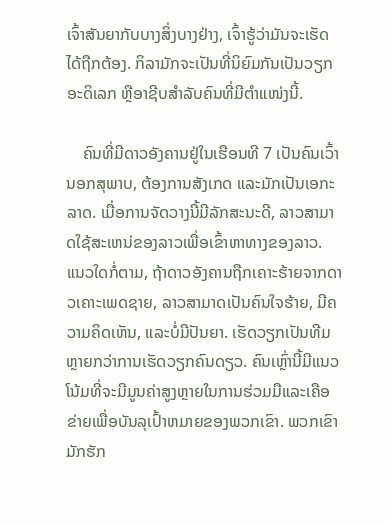ເຈົ້າສັນຍາກັບບາງສິ່ງບາງຢ່າງ, ເຈົ້າຮູ້ວ່າມັນຈະເຮັດໄດ້ຖືກຕ້ອງ. ກິລາມັກຈະເປັນທີ່ນິຍົມກັນເປັນວຽກອະດິເລກ ຫຼືອາຊີບສຳລັບຄົນທີ່ມີຕຳແໜ່ງນີ້.

    ຄົນທີ່ມີດາວອັງຄານຢູ່ໃນເຮືອນທີ 7 ເປັນຄົນເວົ້ານອກສຸພາບ, ຕ້ອງການສັງເກດ ແລະມັກເປັນເອກະລາດ. ເມື່ອການຈັດວາງນີ້ມີລັກສະນະດີ, ລາວສາມາດໃຊ້ສະເຫນ່ຂອງລາວເພື່ອເຂົ້າຫາທາງຂອງລາວ. ແນວໃດກໍ່ຕາມ, ຖ້າດາວອັງຄານຖືກເຄາະຮ້າຍຈາກດາວເຄາະເພດຊາຍ, ລາວສາມາດເປັນຄົນໃຈຮ້າຍ, ມີຄວາມຄິດເຫັນ, ແລະບໍ່ມີປັນຍາ. ເຮັດວຽກເປັນທີມຫຼາຍກວ່າການເຮັດວຽກຄົນດຽວ. ຄົນເຫຼົ່ານີ້ມີແນວໂນ້ມທີ່ຈະມີມູນຄ່າສູງຫຼາຍໃນການຮ່ວມມືແລະເຄືອຂ່າຍເພື່ອບັນລຸເປົ້າຫມາຍຂອງພວກເຂົາ. ພວກເຂົາມັກຮັກ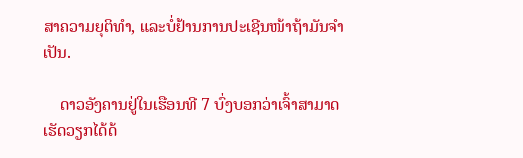ສາຄວາມຍຸຕິທຳ, ແລະບໍ່ຢ້ານການປະເຊີນໜ້າຖ້າມັນຈຳເປັນ.

    ດາວອັງຄານຢູ່ໃນເຮືອນທີ 7 ບົ່ງບອກວ່າເຈົ້າສາມາດເຮັດວຽກໄດ້ດ້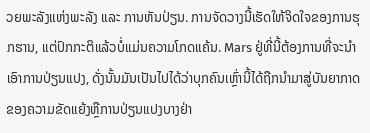ວຍພະລັງແຫ່ງພະລັງ ແລະ ການຫັນປ່ຽນ. ການຈັດວາງນີ້ເຮັດໃຫ້ຈິດໃຈຂອງການຮຸກຮານ, ແຕ່ປົກກະຕິແລ້ວບໍ່ແມ່ນຄວາມໂກດແຄ້ນ. Mars ຢູ່ທີ່ນີ້ຕ້ອງການທີ່ຈະນໍາເອົາການປ່ຽນແປງ, ດັ່ງນັ້ນມັນເປັນໄປໄດ້ວ່າບຸກຄົນເຫຼົ່ານີ້ໄດ້ຖືກນໍາມາສູ່ບັນຍາກາດຂອງຄວາມຂັດແຍ້ງຫຼືການປ່ຽນແປງບາງຢ່າ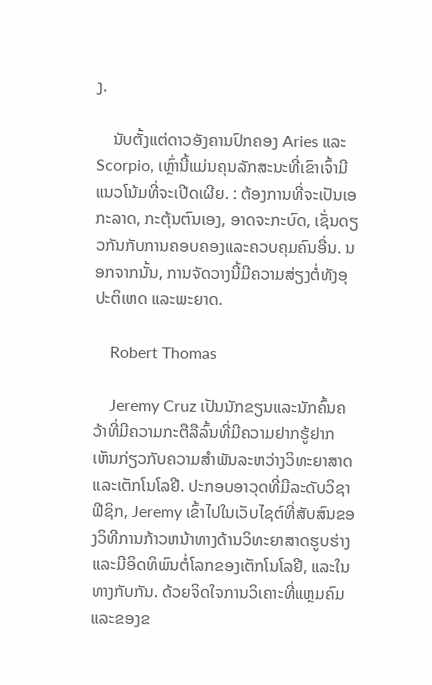ງ.

    ນັບຕັ້ງແຕ່ດາວອັງຄານປົກຄອງ Aries ແລະ Scorpio, ເຫຼົ່ານີ້ແມ່ນຄຸນລັກສະນະທີ່ເຂົາເຈົ້າມີແນວໂນ້ມທີ່ຈະເປີດເຜີຍ. : ຕ້ອງການທີ່ຈະເປັນເອກະລາດ, ກະຕຸ້ນຕົນເອງ, ອາດຈະກະບົດ, ເຊັ່ນດຽວກັນກັບການຄອບຄອງແລະຄວບຄຸມຄົນອື່ນ. ນອກຈາກນັ້ນ, ການຈັດວາງນີ້ມີຄວາມສ່ຽງຕໍ່ທັງອຸປະຕິເຫດ ແລະພະຍາດ.

    Robert Thomas

    Jeremy Cruz ເປັນນັກຂຽນແລະນັກຄົ້ນຄວ້າທີ່ມີຄວາມກະຕືລືລົ້ນທີ່ມີຄວາມຢາກຮູ້ຢາກເຫັນກ່ຽວກັບຄວາມສໍາພັນລະຫວ່າງວິທະຍາສາດແລະເຕັກໂນໂລຢີ. ປະກອບອາວຸດທີ່ມີລະດັບວິຊາຟີຊິກ, Jeremy ເຂົ້າໄປໃນເວັບໄຊຕ໌ທີ່ສັບສົນຂອງວິທີການກ້າວຫນ້າທາງດ້ານວິທະຍາສາດຮູບຮ່າງແລະມີອິດທິພົນຕໍ່ໂລກຂອງເຕັກໂນໂລຢີ, ແລະໃນທາງກັບກັນ. ດ້ວຍຈິດໃຈການວິເຄາະທີ່ແຫຼມຄົມແລະຂອງຂ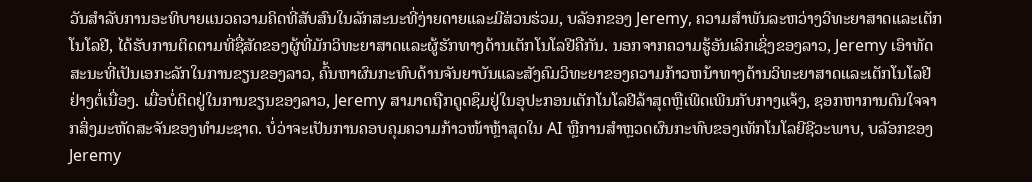ວັນສໍາລັບການອະທິບາຍແນວຄວາມຄິດທີ່ສັບສົນໃນລັກສະນະທີ່ງ່າຍດາຍແລະມີສ່ວນຮ່ວມ, ບລັອກຂອງ Jeremy, ຄວາມສໍາພັນລະຫວ່າງວິທະຍາສາດແລະເຕັກໂນໂລຢີ, ໄດ້ຮັບການຕິດຕາມທີ່ຊື່ສັດຂອງຜູ້ທີ່ມັກວິທະຍາສາດແລະຜູ້ຮັກທາງດ້ານເຕັກໂນໂລຢີຄືກັນ. ນອກຈາກຄວາມຮູ້ອັນເລິກເຊິ່ງຂອງລາວ, Jeremy ເອົາທັດສະນະທີ່ເປັນເອກະລັກໃນການຂຽນຂອງລາວ, ຄົ້ນຫາຜົນກະທົບດ້ານຈັນຍາບັນແລະສັງຄົມວິທະຍາຂອງຄວາມກ້າວຫນ້າທາງດ້ານວິທະຍາສາດແລະເຕັກໂນໂລຢີຢ່າງຕໍ່ເນື່ອງ. ເມື່ອບໍ່ຕິດຢູ່ໃນການຂຽນຂອງລາວ, Jeremy ສາມາດຖືກດູດຊຶມຢູ່ໃນອຸປະກອນເຕັກໂນໂລຢີລ້າສຸດຫຼືເພີດເພີນກັບກາງແຈ້ງ, ຊອກຫາການດົນໃຈຈາກສິ່ງມະຫັດສະຈັນຂອງທໍາມະຊາດ. ບໍ່ວ່າຈະເປັນການຄອບຄຸມຄວາມກ້າວໜ້າຫຼ້າສຸດໃນ AI ຫຼືການສຳຫຼວດຜົນກະທົບຂອງເທັກໂນໂລຍີຊີວະພາບ, ບລັອກຂອງ Jeremy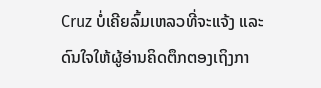Cruz ບໍ່ເຄີຍລົ້ມເຫລວທີ່ຈະແຈ້ງ ແລະດົນໃຈໃຫ້ຜູ້ອ່ານຄິດຕຶກຕອງເຖິງກາ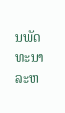ນພັດທະນາລະຫ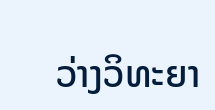ວ່າງວິທະຍາ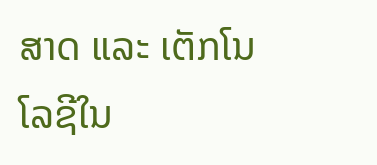ສາດ ແລະ ເຕັກໂນໂລຊີໃນ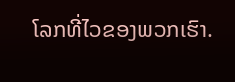ໂລກທີ່ໄວຂອງພວກເຮົາ.